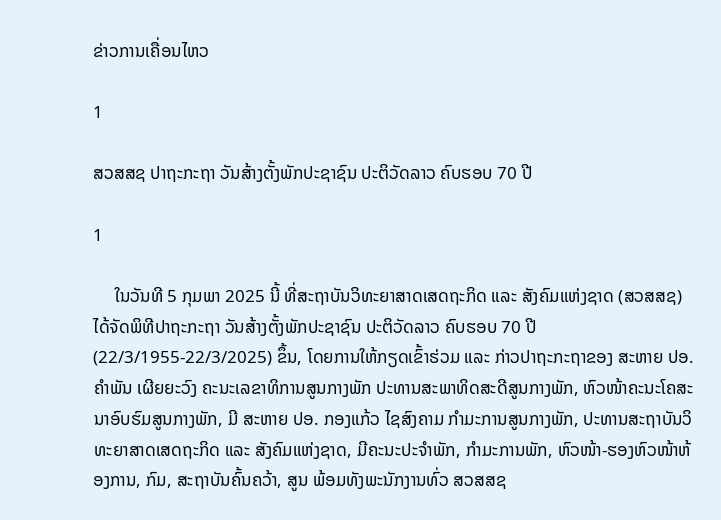ຂ່າວການເຄື່ອນໄຫວ

1

ສວສສຊ ປາຖະກະຖາ ວັນສ້າງຕັ້ງພັກປະຊາຊົນ ປະຕິວັດລາວ ຄົບຮອບ 70 ປີ

1

     ໃນວັນທີ 5 ກຸມພາ 2025 ນີ້ ທີ່ສະຖາບັນວິທະຍາສາດເສດຖະກິດ ແລະ ສັງຄົມແຫ່ງຊາດ (ສວສສຊ) ໄດ້ຈັດພິທີປາຖະກະຖາ ວັນສ້າງຕັ້ງພັກປະຊາຊົນ ປະຕິວັດລາວ ຄົບຮອບ 70 ປີ (22/3/1955-22/3/2025) ຂຶ້ນ, ໂດຍການໃຫ້ກຽດເຂົ້າຮ່ວມ ແລະ ກ່າວປາຖະກະຖາຂອງ ສະຫາຍ ປອ. ຄຳພັນ ເຜີຍຍະວົງ ຄະນະເລຂາທິການສູນກາງພັກ ປະທານສະພາທິດສະດີສູນກາງພັກ, ຫົວໜ້າຄະນະໂຄສະນາອົບຮົມສູນກາງພັກ, ມີ ສະຫາຍ ປອ. ກອງແກ້ວ ໄຊສົງຄາມ ກຳມະການສູນກາງພັກ, ປະທານສະຖາບັນວິທະຍາສາດເສດຖະກິດ ແລະ ສັງຄົມແຫ່ງຊາດ, ມີຄະນະປະຈຳພັກ, ກຳມະການພັກ, ຫົວໜ້າ-ຮອງຫົວໜ້າຫ້ອງການ, ກົມ, ສະຖາບັນຄົ້ນຄວ້າ, ສູນ ພ້ອມທັງພະນັກງານທົ່ວ ສວສສຊ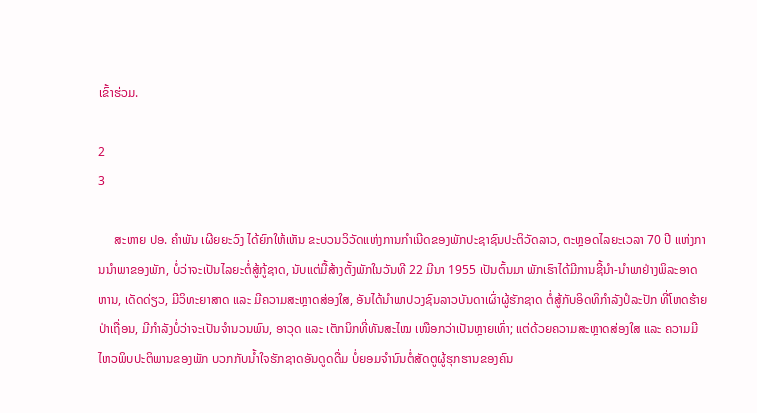ເຂົ້າຮ່ວມ.

2
3

     ສະຫາຍ ປອ. ຄຳພັນ ເຜີຍຍະວົງ ໄດ້ຍົກໃຫ້ເຫັນ ຂະບວນວິວັດແຫ່ງການກຳເນີດຂອງພັກປະຊາຊົນປະຕິວັດລາວ, ຕະຫຼອດໄລຍະເວລາ 70 ປີ ແຫ່ງການນໍາພາຂອງພັກ, ບໍ່ວ່າຈະເປັນໄລຍະຕໍ່ສູ້ກູ້ຊາດ, ນັບແຕ່ມື້ສ້າງຕັ້ງພັກໃນວັນທີ 22 ມີນາ 1955 ເປັນຕົ້ນມາ ພັກເຮົາໄດ້ມີການຊີ້ນໍາ-ນໍາພາຢ່າງພິລະອາດຫານ, ເດັດດ່ຽວ, ມີວິທະຍາສາດ ແລະ ມີຄວາມສະຫຼາດສ່ອງໃສ, ອັນໄດ້ນໍາພາປວງຊົນລາວບັນດາເຜົ່າຜູ້ຮັກຊາດ ຕໍ່ສູ້ກັບອິດທິກຳລັງປໍລະປັກ ທີ່ໂຫດຮ້າຍປ່າເຖື່ອນ, ມີກຳລັງບໍ່ວ່າຈະເປັນຈຳນວນພົນ, ອາວຸດ ແລະ ເຕັກນິກທີ່ທັນສະໄໝ ເໜືອກວ່າເປັນຫຼາຍເທົ່າ; ແຕ່ດ້ວຍຄວາມສະຫຼາດສ່ອງໃສ ແລະ ຄວາມມີໄຫວພິບປະຕິພານຂອງພັກ ບວກກັບນໍ້າໃຈຮັກຊາດອັນດູດດື່ມ ບໍ່ຍອມຈໍານົນຕໍ່ສັດຕູຜູ້ຮຸກຮານຂອງຄົນ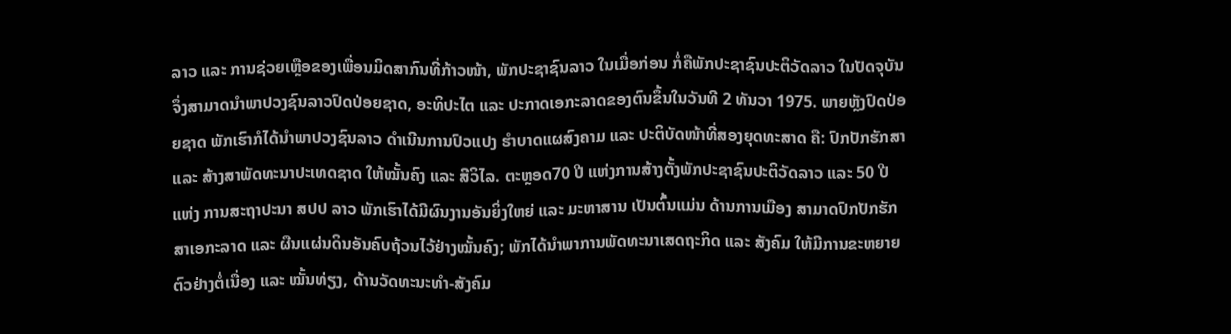ລາວ ແລະ ການຊ່ວຍເຫຼືອຂອງເພື່ອນມິດສາກົນທີ່ກ້າວໜ້າ, ພັກປະຊາຊົນລາວ ໃນເມື່ອກ່ອນ ກໍ່ຄືພັກປະຊາຊົນປະຕິວັດລາວ ໃນປັດຈຸບັນ ຈຶ່ງສາມາດນໍາພາປວງຊົນລາວປົດປ່ອຍຊາດ, ອະທິປະໄຕ ແລະ ປະກາດເອກະລາດຂອງຕົນຂຶ້ນໃນວັນທີ 2 ທັນວາ 1975. ພາຍຫຼັງປົດປ່ອຍຊາດ ພັກເຮົາກໍໄດ້ນໍາພາປວງຊົນລາວ ດໍາເນີນການປົວແປງ ຮຳບາດແຜສົງຄາມ ແລະ ປະຕິບັດໜ້າທີ່ສອງຍຸດທະສາດ ຄື: ປົກປັກຮັກສາ ແລະ ສ້າງສາພັດທະນາປະເທດຊາດ ໃຫ້ໝັ້ນຄົງ ແລະ ສີວິໄລ. ຕະຫຼອດ70 ປີ ແຫ່ງການສ້າງຕັ້ງພັກປະຊາຊົນປະຕິວັດລາວ ແລະ 50 ປີ ແຫ່ງ ການສະຖາປະນາ ສປປ ລາວ ພັກເຮົາໄດ້ມີຜົນງານອັນຍິ່ງໃຫຍ່ ແລະ ມະຫາສານ ເປັນຕົ້ນແມ່ນ ດ້ານການເມືອງ ສາມາດປົກປັກຮັກສາເອກະລາດ ແລະ ຜືນແຜ່ນດິນອັນຄົບຖ້ວນໄວ້ຢ່າງໝັ້ນຄົງ; ພັກໄດ້ນໍາພາການພັດທະນາເສດຖະກິດ ແລະ ສັງຄົມ ໃຫ້ມີການຂະຫຍາຍຕົວຢ່າງຕໍ່ເນື່ອງ ແລະ ໝັ້ນທ່ຽງ, ດ້ານວັດທະນະທໍາ-ສັງຄົມ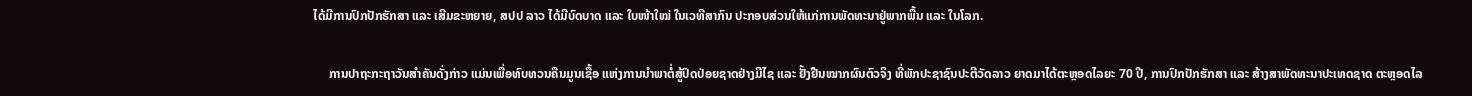ໄດ້ມີການປົກປັກຮັກສາ ແລະ ເສີມຂະຫຍາຍ, ສປປ ລາວ ໄດ້ມີບົດບາດ ແລະ ໃບໜ້າໃໝ່ ໃນເວທີສາກົນ ປະກອບສ່ວນໃຫ້ແກ່ການພັດທະນາຢູ່ພາກພື້ນ ແລະ ໃນໂລກ.

     ການປາຖະກະຖາວັນສຳຄັນດັ່ງກ່າວ ແມ່ນເພື່ອທົບທວນຄືນມູນເຊື້ອ ແຫ່ງການນຳພາຕໍ່ສູ້ປົດປ່ອຍຊາດຢ່າງມີໄຊ ແລະ ຢັ້ງຢືນໝາກຜົນຕົວຈິງ ທີ່ພັກປະຊາຊົນປະຕີວັດລາວ ຍາດມາໄດ້ຕະຫຼອດໄລຍະ 70 ປີ, ການປົກປັກຮັກສາ ແລະ ສ້າງສາພັດທະນາປະເທດຊາດ ຕະຫຼອດໄລ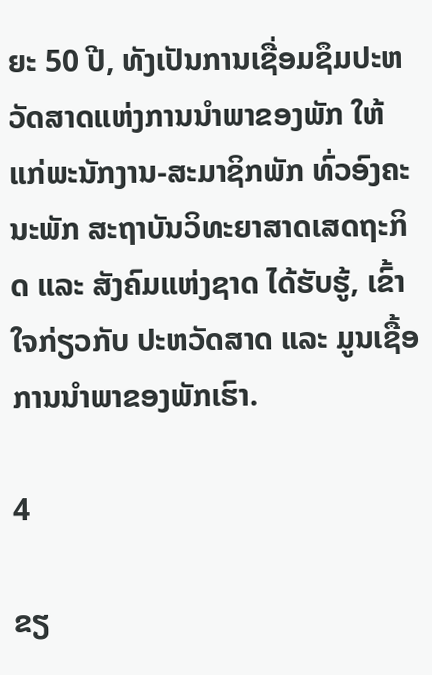ຍະ 50 ປີ, ທັງເປັນການເຊື່ອມຊຶມປະຫວັດສາດແຫ່ງການນຳພາຂອງພັກ ໃຫ້ແກ່ພະນັກງານ-ສະມາຊິກພັກ ທົ່ວອົງຄະນະພັກ ສະຖາບັນວິທະຍາສາດເສດຖະກິດ ແລະ ສັງຄົມແຫ່ງຊາດ ໄດ້ຮັບຮູ້, ເຂົ້າໃຈກ່ຽວກັບ ປະຫວັດສາດ ແລະ ມູນເຊື້ອການນຳພາຂອງພັກເຮົາ.

4

ຂຽ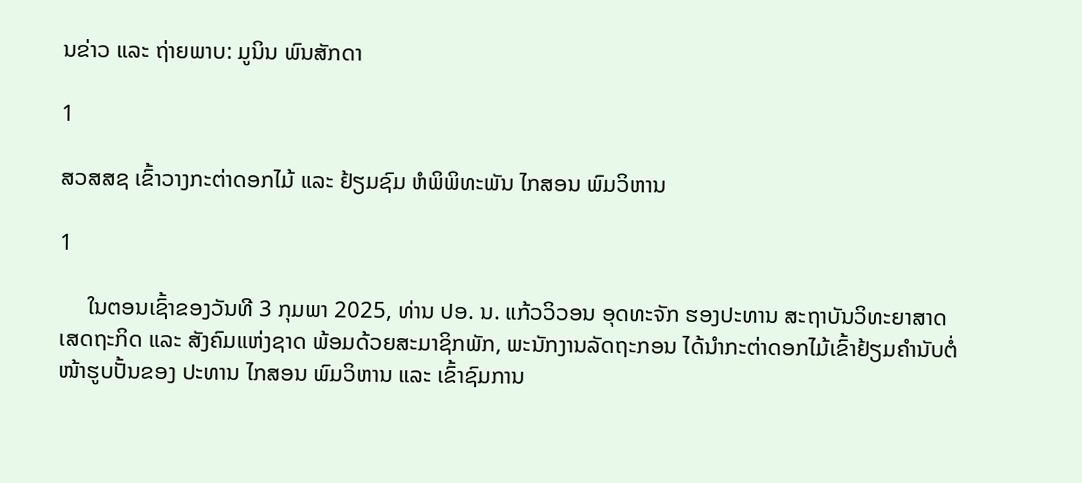ນຂ່າວ ແລະ ຖ່າຍພາບ: ມູນິນ ພົນສັກດາ

1

ສວສສຊ ເຂົ້າວາງກະຕ່າດອກໄມ້ ແລະ ຢ້ຽມຊົມ ຫໍພິພິທະພັນ ໄກສອນ ພົມວິຫານ

1

     ໃນຕອນເຊົ້າຂອງວັນທີ 3 ກຸມພາ 2025, ທ່ານ ປອ. ນ. ແກ້ວວິວອນ ອຸດທະຈັກ ຮອງປະທານ ສະຖາບັນວິທະຍາສາດເສດຖະກິດ ແລະ ສັງຄົມແຫ່ງຊາດ ພ້ອມດ້ວຍສະມາຊິກພັກ, ພະນັກງານລັດຖະກອນ ໄດ້ນໍາກະຕ່າດອກໄມ້ເຂົ້າຢ້ຽມຄໍານັບຕໍ່ໜ້າຮູບປັ້ນຂອງ ປະທານ ໄກສອນ ພົມວິຫານ ແລະ ເຂົ້າຊົມການ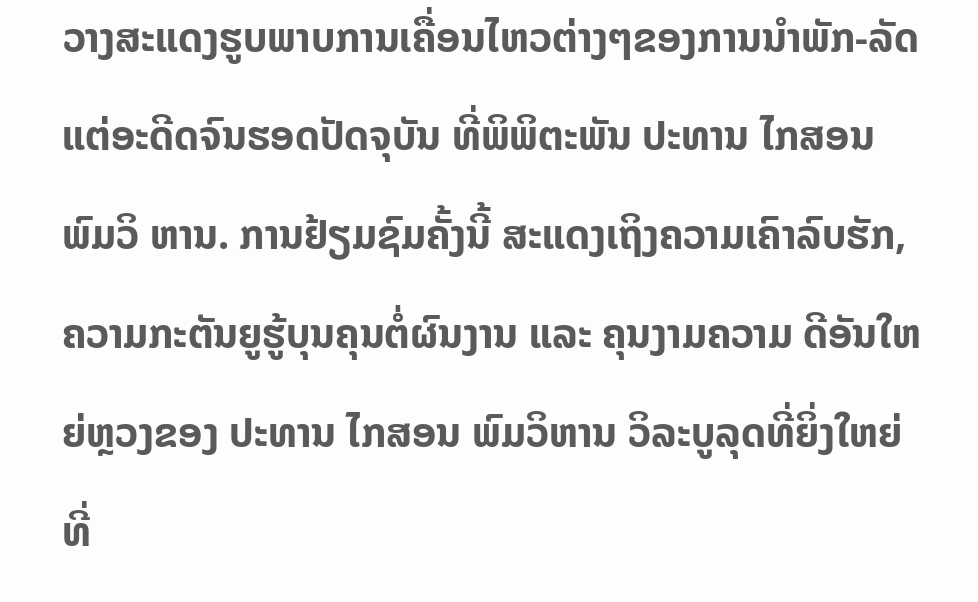ວາງສະແດງຮູບພາບການເຄື່ອນໄຫວຕ່າງໆຂອງການນໍາພັກ-ລັດແຕ່ອະດີດຈົນຮອດປັດຈຸບັນ ທີ່ພິພິຕະພັນ ປະທານ ໄກສອນ ພົມວິ ຫານ. ການຢ້ຽມຊົມຄັ້ງນີ້ ສະແດງເຖິງຄວາມເຄົາລົບຮັກ, ຄວາມກະຕັນຍູຮູ້ບຸນຄຸນຕໍ່ຜົນງານ ແລະ ຄຸນງາມຄວາມ ດີອັນໃຫຍ່ຫຼວງຂອງ ປະທານ ໄກສອນ ພົມວິຫານ ວິລະບູລຸດທີ່ຍິ່ງໃຫຍ່ ທີ່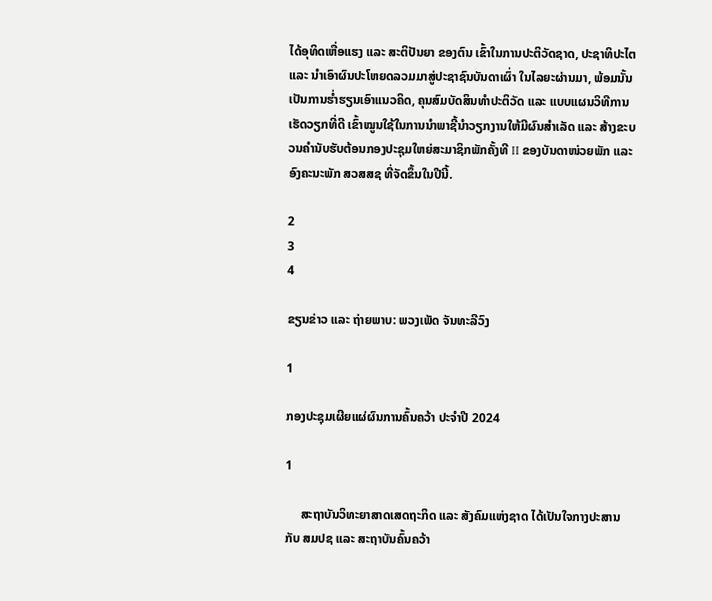ໄດ້ອຸທິດເຫື່ອແຮງ ແລະ ສະຕິປັນຍາ ຂອງຕົນ ເຂົ້າໃນການປະຕິວັດຊາດ, ປະຊາທິປະໄຕ ແລະ ນໍາເອົາຜົນປະໂຫຍດລວມມາສູ່ປະຊາຊົນບັນດາເຜົ່າ ໃນໄລຍະຜ່ານມາ, ພ້ອມນັ້ນ ເປັນການຮໍ່າຮຽນເອົາແນວຄິດ, ຄຸນສົມບັດສິນທໍາປະຕິວັດ ແລະ ແບບແຜນວິທີການ ເຮັດວຽກທີ່ດີ ເຂົ້າໝູນໃຊ້ໃນການນໍາພາຊີ້ນໍາວຽກງານໃຫ້ມີຜົນສຳເລັດ ແລະ ສ້າງຂະບວນຄໍານັບຮັບຕ້ອນກອງປະຊຸມໃຫຍ່ສະມາຊິກພັກຄັ້ງທີ II ຂອງບັນດາໜ່ວຍພັກ ແລະ ອົງຄະນະພັກ ສວສສຊ ທີ່ຈັດຂຶ້ນໃນປີນີ້.

2
3
4

ຂຽນຂ່າວ ແລະ ຖ່າຍພາບ: ພວງເພັດ ຈັນທະລີວົງ

1

ກອງປະຊຸມເຜີຍແຜ່ຜົນການຄົ້ນຄວ້າ ປະຈໍາປີ 2024

1

     ສະຖາບັນວິທະຍາສາດເສດຖະກິດ ແລະ ສັງຄົມແຫ່ງຊາດ ໄດ້ເປັນໃຈກາງປະສານກັບ ສມປຊ ແລະ ສະຖາບັນຄົ້ນຄວ້າ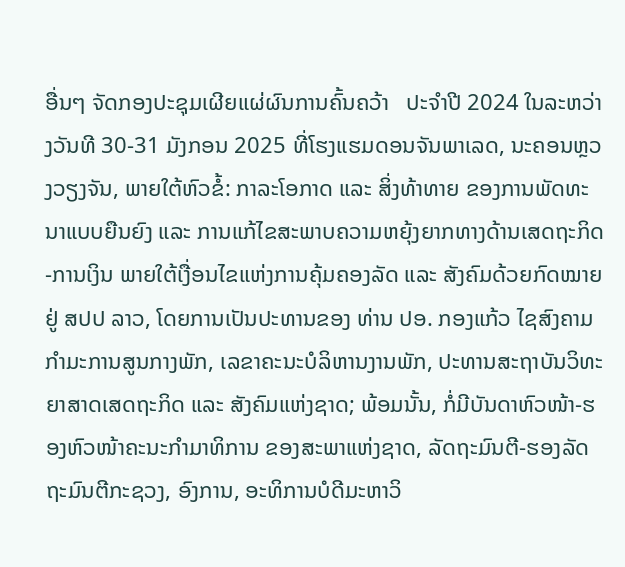ອື່ນໆ ຈັດກອງປະຊຸມເຜີຍແຜ່ຜົນການຄົ້ນຄວ້າ   ປະຈໍາປີ 2024 ໃນລະຫວ່າງວັນທີ 30-31 ມັງກອນ 2025 ທີ່ໂຮງແຮມດອນຈັນພາເລດ, ນະຄອນຫຼວງວຽງຈັນ, ພາຍໃຕ້ຫົວຂໍ້: ກາລະໂອກາດ ແລະ ສິ່ງທ້າທາຍ ຂອງການພັດທະນາແບບຍືນຍົງ ແລະ ການແກ້ໄຂສະພາບຄວາມຫຍຸ້ງຍາກທາງດ້ານເສດຖະກິດ-ການເງິນ ພາຍໃຕ້ເງື່ອນໄຂແຫ່ງການຄຸ້ມຄອງລັດ ແລະ ສັງຄົມດ້ວຍກົດໝາຍ ຢູ່ ສປປ ລາວ, ໂດຍການເປັນປະທານຂອງ ທ່ານ ປອ. ກອງແກ້ວ ໄຊສົງຄາມ ກໍາມະການສູນກາງພັກ, ເລຂາຄະນະບໍລິຫານງານພັກ, ປະທານສະຖາບັນວິທະຍາສາດເສດຖະກິດ ແລະ ສັງຄົມແຫ່ງຊາດ; ພ້ອມນັ້ນ, ກໍ່ມີບັນດາຫົວໜ້າ-ຮອງຫົວໜ້າຄະນະກໍາມາທິການ ຂອງສະພາແຫ່ງຊາດ, ລັດຖະມົນຕີ-ຮອງລັດຖະມົນຕີກະຊວງ, ອົງການ, ອະທິການບໍດີມະຫາວິ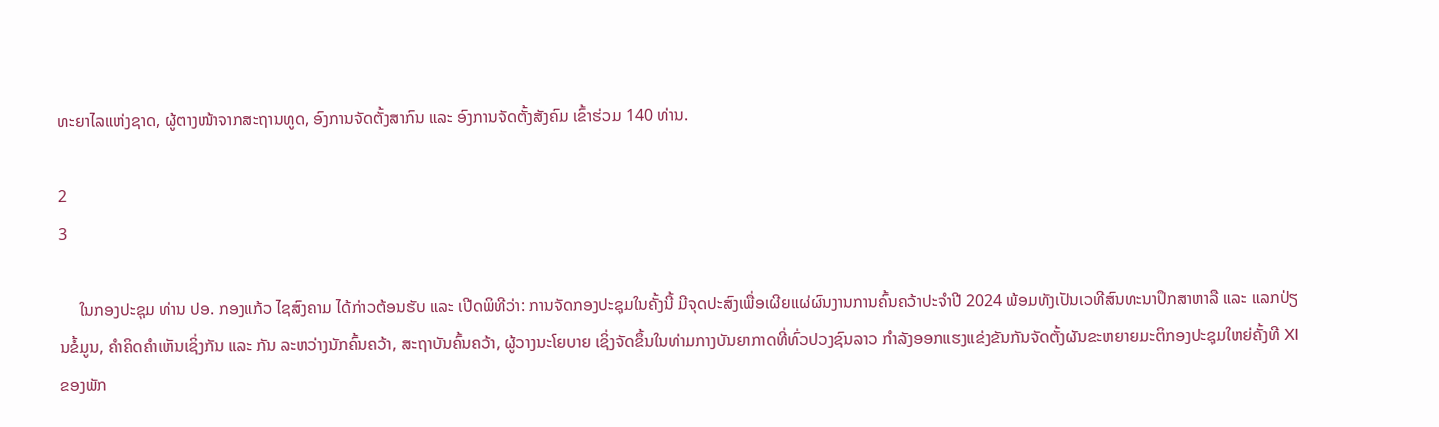ທະຍາໄລແຫ່ງຊາດ, ຜູ້ຕາງໜ້າຈາກສະຖານທູດ, ອົງການຈັດຕັ້ງສາກົນ ແລະ ອົງການຈັດຕັ້ງສັງຄົມ ເຂົ້າຮ່ວມ 140 ທ່ານ.

2
3

     ໃນກອງປະຊຸມ ທ່ານ ປອ. ກອງແກ້ວ ໄຊສົງຄາມ ໄດ້ກ່າວຕ້ອນຮັບ ແລະ ເປີດພິທີວ່າ: ການຈັດກອງປະຊຸມໃນຄັ້ງນີ້ ມີຈຸດປະສົງເພື່ອເຜີຍແຜ່ຜົນງານການຄົ້ນຄວ້າປະຈໍາປີ 2024 ພ້ອມທັງເປັນເວທີສົນທະນາປຶກສາຫາລື ແລະ ແລກປ່ຽນຂໍ້ມູນ, ຄຳຄິດຄຳເຫັນເຊິ່ງກັນ ແລະ ກັນ ລະຫວ່າງນັກຄົ້ນຄວ້າ, ສະຖາບັນຄົ້ນຄວ້າ, ຜູ້ວາງນະໂຍບາຍ ເຊິ່ງຈັດຂຶ້ນໃນທ່າມກາງບັນຍາກາດທີ່ທົ່ວປວງຊົນລາວ ກໍາລັງອອກແຮງແຂ່ງຂັນກັນຈັດຕັ້ງຜັນຂະຫຍາຍມະຕິກອງປະຊຸມໃຫຍ່ຄັ້ງທີ XI ຂອງພັກ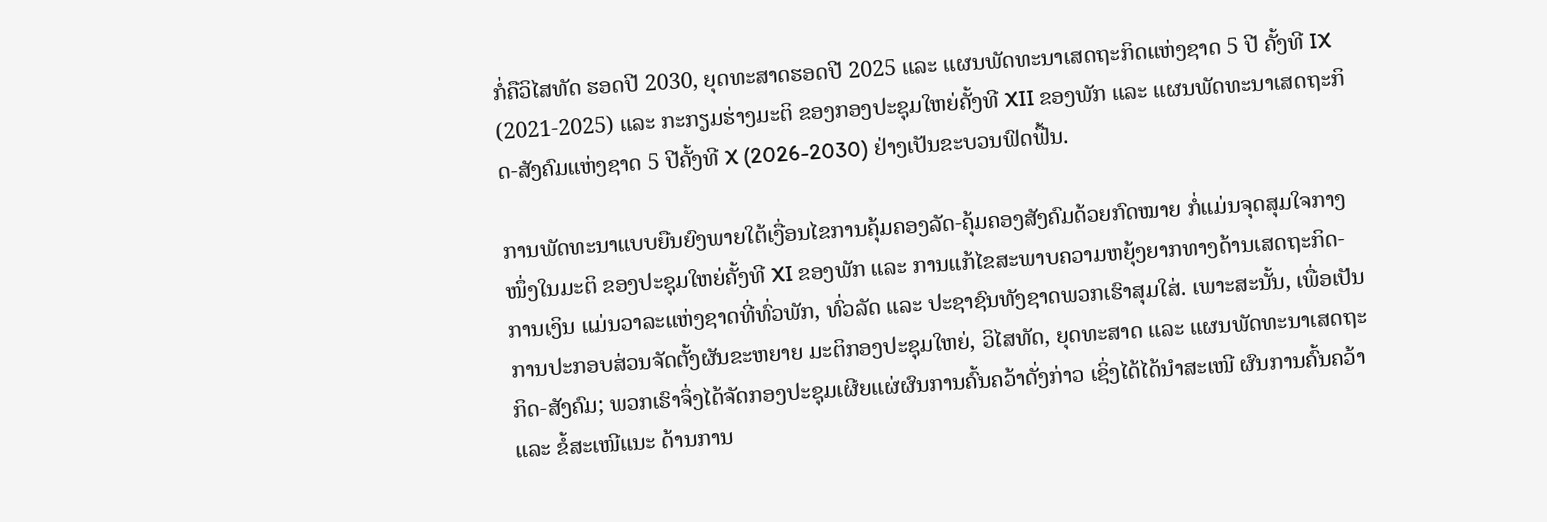ກໍ່ຄືວິໄສທັດ ຮອດປີ 2030, ຍຸດທະສາດຮອດປີ 2025 ແລະ ແຜນພັດທະນາເສດຖະກິດແຫ່ງຊາດ 5 ປີ ຄັ້ງທີ IX (2021-2025) ແລະ ກະກຽມຮ່າງມະຕິ ຂອງກອງປະຊຸມໃຫຍ່ຄັ້ງທີ XII ຂອງພັກ ແລະ ແຜນພັດທະນາເສດຖະກິດ-ສັງຄົມແຫ່ງຊາດ 5 ປີຄັ້ງທີ X (2026-2030) ຢ່າງເປັນຂະບວນຟົດຟື້ນ.

ການພັດທະນາແບບຍືນຍົງພາຍໃຕ້ເງື່ອນໄຂການຄຸ້ມຄອງລັດ-ຄຸ້ມຄອງສັງຄົມດ້ວຍກົດໝາຍ ກໍ່ແມ່ນຈຸດສຸມໃຈກາງໜຶ່ງໃນມະຕິ ຂອງປະຊຸມໃຫຍ່ຄັ້ງທີ XI ຂອງພັກ ແລະ ການແກ້ໄຂສະພາບຄວາມຫຍຸ້ງຍາກທາງດ້ານເສດຖະກິດ-ການເງິນ ແມ່ນວາລະແຫ່ງຊາດທີ່ທົ່ວພັກ, ທົ່ວລັດ ແລະ ປະຊາຊົນທັງຊາດພວກເຮົາສຸມໃສ່. ເພາະສະນັ້ນ, ເພື່ອເປັນການປະກອບສ່ວນຈັດຕັ້ງຜັນຂະຫຍາຍ ມະຕິກອງປະຊຸມໃຫຍ່, ວິໄສທັດ, ຍຸດທະສາດ ແລະ ແຜນພັດທະນາເສດຖະກິດ-ສັງຄົມ; ພວກເຮົາຈຶ່ງໄດ້ຈັດກອງປະຊຸມເຜີຍແຜ່ຜົນການຄົ້ນຄວ້າດັ່ງກ່າວ ເຊິ່ງໄດ້ໄດ້ນໍາສະເໜີ ຜົນການຄົ້ນຄວ້າ ແລະ ຂໍ້ສະເໜີແນະ ດ້ານການ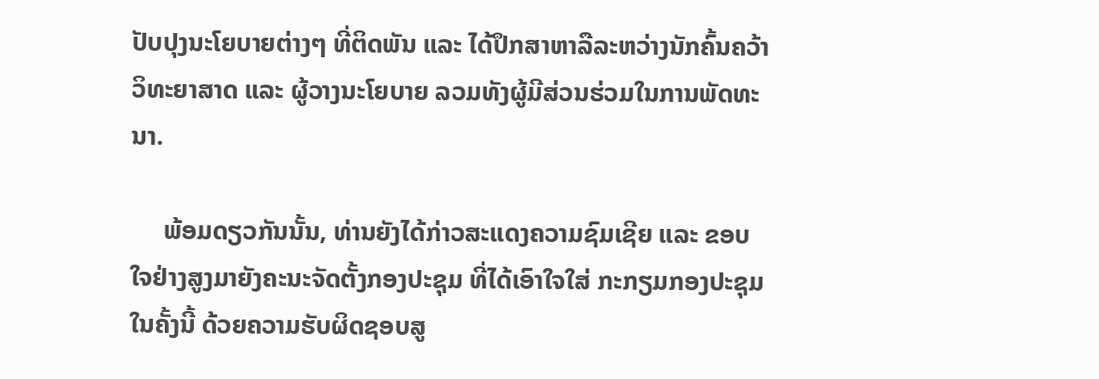ປັບປຸງນະໂຍບາຍຕ່າງໆ ທີ່ຕິດພັນ ແລະ ໄດ້ປຶກສາຫາລືລະຫວ່າງນັກຄົ້ນຄວ້າວິທະຍາສາດ ແລະ ຜູ້ວາງນະໂຍບາຍ ລວມທັງຜູ້ມີສ່ວນຮ່ວມໃນການພັດທະນາ.

     ພ້ອມດຽວກັນນັ້ນ, ທ່ານຍັງໄດ້ກ່າວສະແດງຄວາມຊົມເຊີຍ ແລະ ຂອບໃຈຢ່າງສູງມາຍັງຄະນະຈັດຕັ້ງກອງປະຊຸມ ທີ່ໄດ້ເອົາໃຈໃສ່ ກະກຽມກອງປະຊຸມໃນຄັ້ງນີ້ ດ້ວຍຄວາມຮັບຜິດຊອບສູ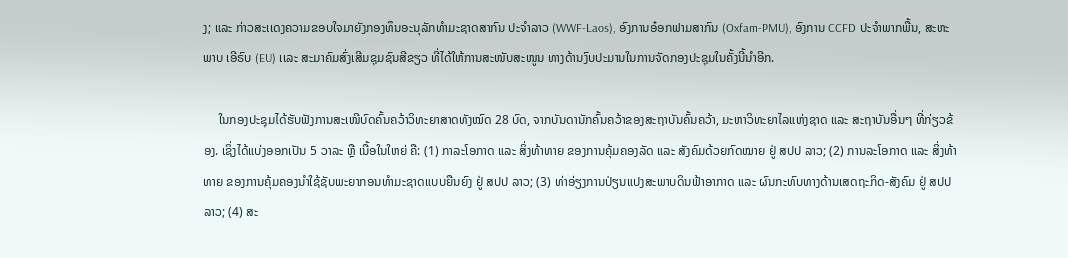ງ; ແລະ ກ່າວສະເເດງຄວາມຂອບໃຈມາຍັງກອງທຶນອະນຸລັກທຳມະຊາດສາກົນ ປະຈຳລາວ (WWF-Laos), ອົງການອ໋ອກຟາມສາກົນ (Oxfam-PMU), ອົງການ CCFD ປະຈໍາພາກພື້ນ, ສະຫະພາບ ເອີຣົບ (EU) ເເລະ ສະມາຄົມສົ່ງເສີມຊຸມຊົນສີຂຽວ ທີ່ໄດ້ໃຫ້ການສະໜັບສະໜູນ ທາງດ້ານງົບປະມານໃນການຈັດກອງປະຊຸມໃນຄັ້ງນີ້ນໍາອີກ.

     ໃນກອງປະຊຸມໄດ້ຮັບຟັງການສະເໜີບົດຄົ້ນຄວ້າວິທະຍາສາດທັງໝົດ 28 ບົດ, ຈາກບັນດານັກຄົ້ນຄວ້າຂອງສະຖາບັນຄົ້ນຄວ້າ, ມະຫາວິທະຍາໄລແຫ່ງຊາດ ແລະ ສະຖາບັນອື່ນໆ ທີ່ກ່ຽວຂ້ອງ. ເຊິ່ງໄດ້ແບ່ງອອກເປັນ 5 ວາລະ ຫຼື ເນື້ອໃນໃຫຍ່ ຄື: (1) ກາລະໂອກາດ ແລະ ສິ່ງທ້າທາຍ ຂອງການຄຸ້ມຄອງລັດ ແລະ ສັງຄົມດ້ວຍກົດໝາຍ ຢູ່ ສປປ ລາວ; (2) ການລະໂອກາດ ແລະ ສິ່ງທ້າທາຍ ຂອງການຄຸ້ມຄອງນຳໃຊ້ຊັບພະຍາກອນທຳມະຊາດແບບຍືນຍົງ ຢູ່ ສປປ ລາວ; (3) ທ່າອ່ຽງການປ່ຽນແປງສະພາບດິນຟ້າອາກາດ ແລະ ຜົນກະທົບທາງດ້ານເສດຖະກິດ-ສັງຄົມ ຢູ່ ສປປ ລາວ; (4) ສະ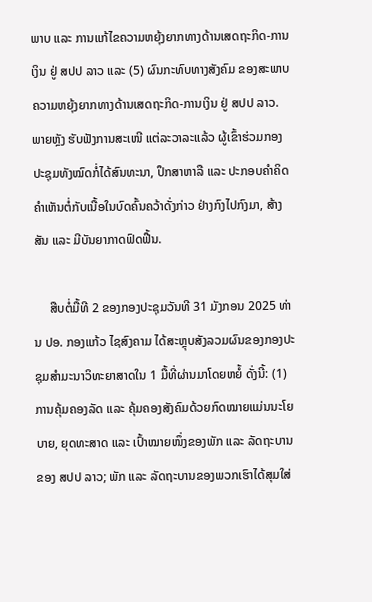ພາບ ແລະ ການແກ້ໄຂຄວາມຫຍຸ້ງຍາກທາງດ້ານເສດຖະກິດ-ການເງິນ ຢູ່ ສປປ ລາວ ແລະ (5) ຜົນກະທົບທາງສັງຄົມ ຂອງສະພາບຄວາມຫຍຸ້ງຍາກທາງດ້ານເສດຖະກິດ-ການເງິນ ຢູ່ ສປປ ລາວ. ພາຍຫຼັງ ຮັບຟັງການສະເໜີ ແຕ່ລະວາລະແລ້ວ ຜູ້ເຂົ້າຮ່ວມກອງປະຊຸມທັງໝົດກໍ່ໄດ້ສົນທະນາ, ປຶກສາຫາລື ແລະ ປະກອບຄຳຄິດຄຳເຫັນຕໍ່ກັບເນື້ອໃນບົດຄົ້ນຄວ້າດັ່ງກ່າວ ຢ່າງກົງໄປກົງມາ, ສ້າງສັນ ແລະ ມີບັນຍາກາດຟົດຟື້ນ.

     ສືບຕໍ່ມື້ທີ 2 ຂອງກອງປະຊຸມວັນທີ 31 ມັງກອນ 2025 ທ່ານ ປອ. ກອງແກ້ວ ໄຊສົງຄາມ ໄດ້ສະຫຼຸບສັງລວມຜົນຂອງກອງປະຊຸມສຳມະນາວິທະຍາສາດໃນ 1 ມື້ທີ່ຜ່ານມາໂດຍຫຍໍ້ ດັ່ງນີ້: (1) ການຄຸ້ມຄອງລັດ ແລະ ຄຸ້ມຄອງສັງຄົມດ້ວຍກົດໝາຍແມ່ນນະໂຍບາຍ, ຍຸດທະສາດ ແລະ ເປົ້າໝາຍໜຶ່ງຂອງພັກ ແລະ ລັດຖະບານຂອງ ສປປ ລາວ; ພັກ ແລະ ລັດຖະບານຂອງພວກເຮົາໄດ້ສຸມໃສ່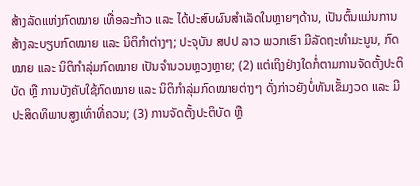ສ້າງລັດແຫ່ງກົດໝາຍ ເທື່ອລະກ້າວ ແລະ ໄດ້ປະສົບຜົນສຳເລັດໃນຫຼາຍໆດ້ານ, ເປັນຕົ້ນແມ່ນການສ້າງລະບຽບກົດໝາຍ ແລະ ນິຕິກຳຕ່າງໆ; ປະຈຸບັນ ສປປ ລາວ ພວກເຮົາ ມີລັດຖະທຳມະນູນ, ກົດໝາຍ ແລະ ນິຕິກໍາລຸ່ມກົດໝາຍ ເປັນຈໍານວນຫຼວງຫຼາຍ; (2) ແຕ່ເຖິງຢ່າງໃດກໍ່ຕາມການຈັດຕັ້ງປະຕິບັດ ຫຼື ການບັງຄັບໃຊ້ກົດໝາຍ ແລະ ນິຕິກຳລຸ່ມກົດໝາຍຕ່າງໆ ດັ່ງກ່າວຍັງບໍ່ທັນເຂັ້ມງວດ ແລະ ມີປະສິດທິພາບສູງເທົ່າທີ່ຄວນ; (3) ການຈັດຕັ້ງປະຕິບັດ ຫຼື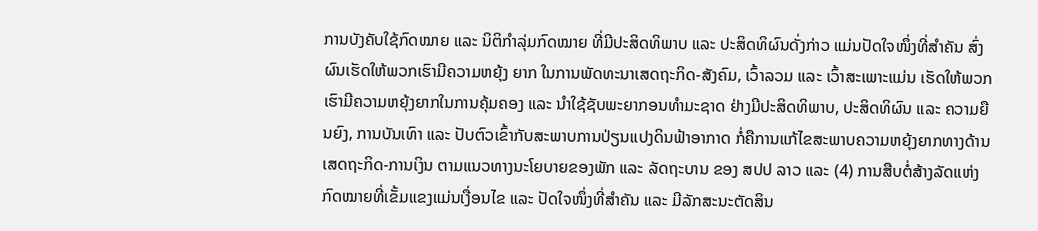ການບັງຄັບໃຊ້ກົດໝາຍ ແລະ ນິຕິກໍາລຸ່ມກົດໝາຍ ທີ່ມີປະສິດທິພາບ ແລະ ປະສິດທິຜົນດັ່ງກ່າວ ແມ່ນປັດໃຈໜຶ່ງທີ່ສຳຄັນ ສົ່ງຜົນເຮັດໃຫ້ພວກເຮົາມີຄວາມຫຍຸ້ງ ຍາກ ໃນການພັດທະນາເສດຖະກິດ-ສັງຄົມ, ເວົ້າລວມ ແລະ ເວົ້າສະເພາະແມ່ນ ເຮັດໃຫ້ພວກເຮົາມີຄວາມຫຍຸ້ງຍາກໃນການຄຸ້ມຄອງ ແລະ ນຳໃຊ້ຊັບພະຍາກອນທຳມະຊາດ ຢ່າງມີປະສິດທິພາບ, ປະສິດທິຜົນ ແລະ ຄວາມຍືນຍົງ, ການບັນເທົາ ແລະ ປັບຕົວເຂົ້າກັບສະພາບການປ່ຽນແປງດິນຟ້າອາກາດ ກໍ່ຄືການແກ້ໄຂສະພາບຄວາມຫຍຸ້ງຍາກທາງດ້ານເສດຖະກິດ-ການເງິນ ຕາມແນວທາງນະໂຍບາຍຂອງພັກ ແລະ ລັດຖະບານ ຂອງ ສປປ ລາວ ແລະ (4) ການສືບຕໍ່ສ້າງລັດແຫ່ງກົດໝາຍທີ່ເຂັ້ມແຂງແມ່ນເງື່ອນໄຂ ແລະ ປັດໃຈໜຶ່ງທີ່ສຳຄັນ ແລະ ມີລັກສະນະຕັດສິນ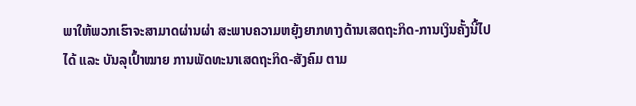ພາໃຫ້ພວກເຮົາຈະສາມາດຜ່ານຜ່າ ສະພາບຄວາມຫຍຸ້ງຍາກທາງດ້ານເສດຖະກິດ-ການເງິນຄັ້ງນີ້ໄປໄດ້ ແລະ ບັນລຸເປົ້າໝາຍ ການພັດທະນາເສດຖະກິດ-ສັງຄົມ ຕາມ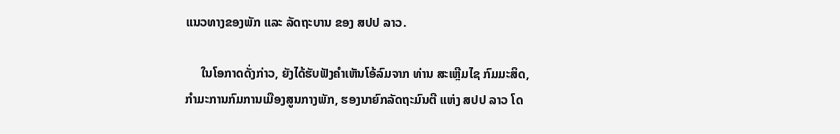ແນວທາງຂອງພັກ ແລະ ລັດຖະບານ ຂອງ ສປປ ລາວ.

     ໃນໂອກາດດັ່ງກ່າວ, ຍັງໄດ້ຮັບຟັງຄໍາເຫັນໂອ້ລົມຈາກ ທ່ານ ສະເຫຼີມໄຊ ກົມມະສິດ, ກໍາມະການກົມການເມືອງສູນກາງພັກ, ຮອງນາຍົກລັດຖະມົນຕີ ແຫ່ງ ສປປ ລາວ ໂດ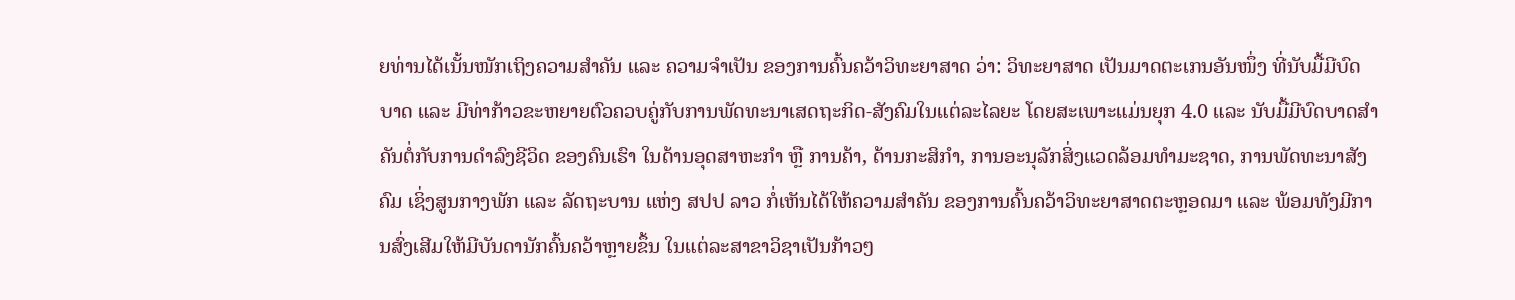ຍທ່ານໄດ້ເນັ້ນໜັກເຖິງຄວາມສໍາຄັນ ແລະ ຄວາມຈໍາເປັນ ຂອງການຄົ້ນຄວ້າວິທະຍາສາດ ວ່າ: ວິທະຍາສາດ ເປັນມາດຕະເກນອັນໜຶ່ງ ທີ່ນັບມື້ມີບົດບາດ ແລະ ມີທ່າກ້າວຂະຫຍາຍຕົວຄວບຄູ່ກັບການພັດທະນາເສດຖະກິດ-ສັງຄົມໃນແຕ່ລະໄລຍະ ໂດຍສະເພາະແມ່ນຍຸກ 4.0 ແລະ ນັບມື້ມີບົດບາດສໍາຄັນຕໍ່ກັບການດໍາລົງຊີວິດ ຂອງຄົນເຮົາ ໃນດ້ານອຸດສາຫະກໍາ ຫຼື ການຄ້າ, ດ້ານກະສິກໍາ, ການອະນຸລັກສິ່ງແວດລ້ອມທໍາມະຊາດ, ການພັດທະນາສັງຄົມ ເຊິ່ງສູນກາງພັກ ແລະ ລັດຖະບານ ແຫ່ງ ສປປ ລາວ ກໍ່ເຫັນໄດ້ໃຫ້ຄວາມສໍາຄັນ ຂອງການຄົ້ນຄວ້າວິທະຍາສາດຕະຫຼອດມາ ແລະ ພ້ອມທັງມີການສົ່ງເສີມໃຫ້ມີບັນດານັກຄົ້ນຄວ້າຫຼາຍຂຶ້ນ ໃນແຕ່ລະສາຂາວິຊາເປັນກ້າວໆ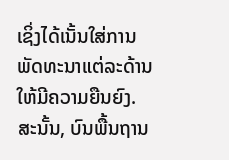ເຊິ່ງໄດ້ເນັ້ນໃສ່ການພັດທະນາແຕ່ລະດ້ານໃຫ້ມີຄວາມຍືນຍົງ. ສະນັ້ນ, ບົນພື້ນຖານ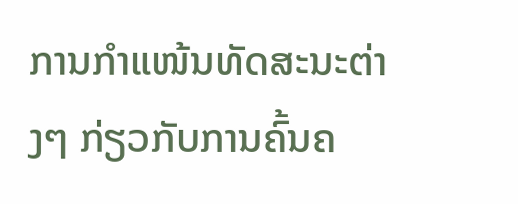ການກໍາແໜ້ນທັດສະນະຕ່າງໆ ກ່ຽວກັບການຄົ້ນຄ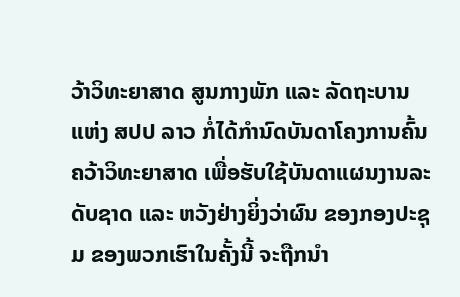ວ້າວິທະຍາສາດ ສູນກາງພັກ ແລະ ລັດຖະບານ ແຫ່ງ ສປປ ລາວ ກໍ່ໄດ້ກໍານົດບັນດາໂຄງການຄົ້ນຄວ້າວິທະຍາສາດ ເພື່ອຮັບໃຊ້ບັນດາແຜນງານລະດັບຊາດ ແລະ ຫວັງຢ່າງຍິ່ງວ່າຜົນ ຂອງກອງປະຊຸມ ຂອງພວກເຮົາໃນຄັ້ງນີ້ ຈະຖືກນໍາ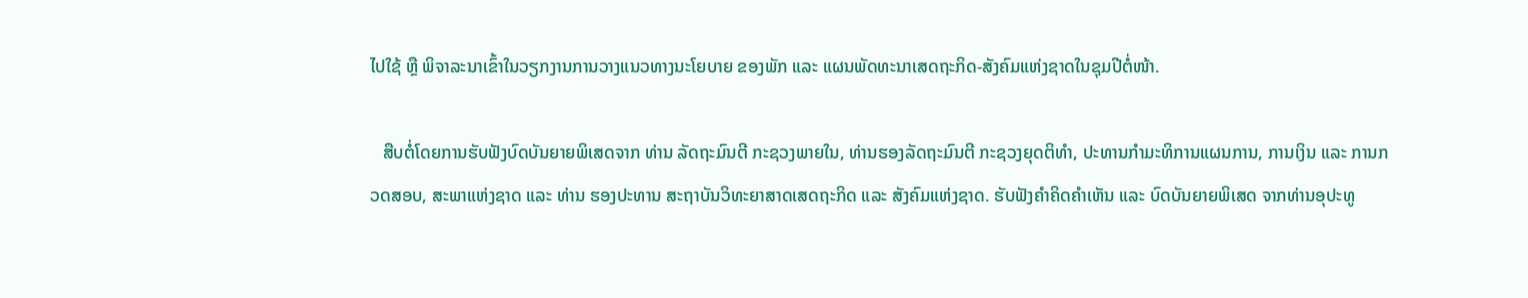ໄປໃຊ້ ຫຼື ພິຈາລະນາເຂົ້າໃນວຽກງານການວາງແນວທາງນະໂຍບາຍ ຂອງພັກ ແລະ ແຜນພັດທະນາເສດຖະກິດ-ສັງຄົມແຫ່ງຊາດໃນຊຸມປີຕໍ່ໜ້າ.

   ສືບຕໍ່ໂດຍການຮັບຟັງບົດບັນຍາຍພິເສດຈາກ ທ່ານ ລັດຖະມົນຕີ ກະຊວງພາຍໃນ, ທ່ານຮອງລັດຖະມົນຕີ ກະຊວງຍຸດຕິທໍາ, ປະທານກຳມະທິການແຜນການ, ການເງິນ ແລະ ການກວດສອບ, ສະພາແຫ່ງຊາດ ແລະ ທ່ານ ຮອງປະທານ ສະຖາບັນວິທະຍາສາດເສດຖະກິດ ແລະ ສັງຄົມແຫ່ງຊາດ. ຮັບຟັງຄຳຄິດຄຳເຫັນ ແລະ ບົດບັນຍາຍພິເສດ ຈາກທ່ານອຸປະທູ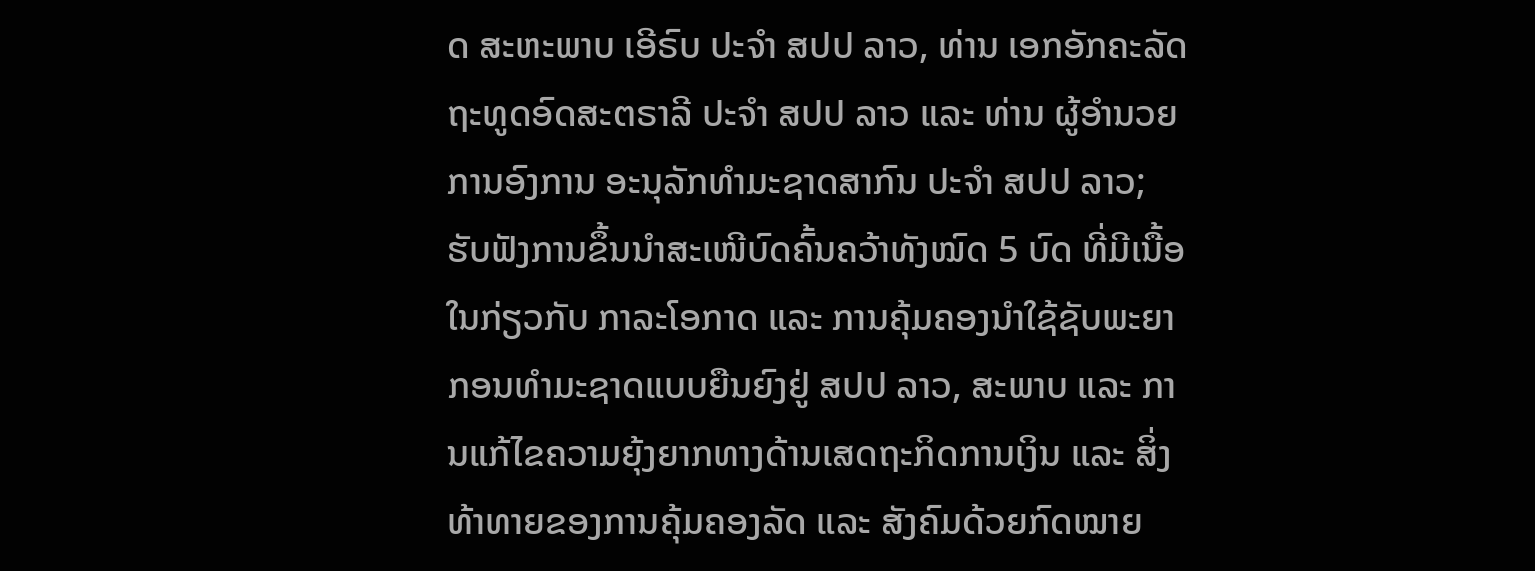ດ ສະຫະພາບ ເອີຣົບ ປະຈຳ ສປປ ລາວ, ທ່ານ ເອກອັກຄະລັດຖະທູດອົດສະຕຣາລີ ປະຈຳ ສປປ ລາວ ແລະ ທ່ານ ຜູ້ອໍານວຍການອົງການ ອະນຸລັກທຳມະຊາດສາກົນ ປະຈຳ ສປປ ລາວ; ຮັບຟັງການຂຶ້ນນໍາສະເໜີບົດຄົ້ນຄວ້າທັງໝົດ 5 ບົດ ທີ່ມີເນື້ອໃນກ່ຽວກັບ ກາລະໂອກາດ ແລະ ການຄຸ້ມຄອງນໍາໃຊ້ຊັບພະຍາກອນທໍາມະຊາດແບບຍືນຍົງຢູ່ ສປປ ລາວ, ສະພາບ ແລະ ການແກ້ໄຂຄວາມຍຸ້ງຍາກທາງດ້ານເສດຖະກິດການເງິນ ແລະ ສິ່ງທ້າທາຍຂອງການຄຸ້ມຄອງລັດ ແລະ ສັງຄົມດ້ວຍກົດໝາຍ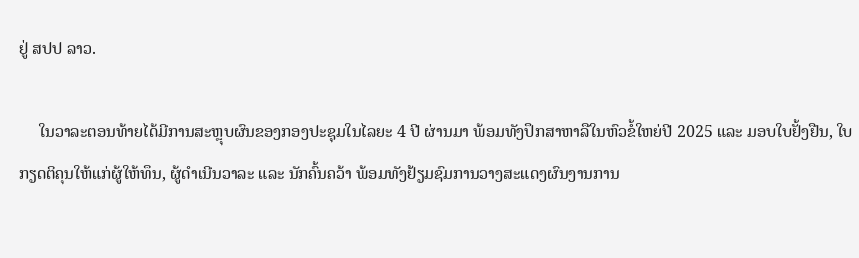ຢູ່ ສປປ ລາວ.

     ໃນວາລະຕອນທ້າຍໄດ້ມີການສະຫຼຸບຜົນຂອງກອງປະຊຸມໃນໄລຍະ 4 ປີ ຜ່ານມາ ພ້ອມທັງປຶກສາຫາລືໃນຫົວຂໍ້ໃຫຍ່ປີ 2025 ແລະ ມອບໃບຢັ້ງຢືນ, ໃບກຽດຕິຄຸນໃຫ້ແກ່ຜູ້ໃຫ້ທຶນ, ຜູ້ດໍາເນີນວາລະ ແລະ ນັກຄົ້ນຄວ້າ ພ້ອມທັງຢ້ຽມຊົມການວາງສະແດງຜົນງານການ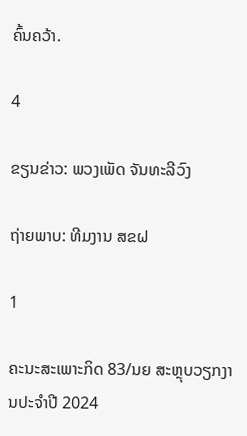ຄົ້ນຄວ້າ.

4

ຂຽນຂ່າວ: ພວງເພັດ ຈັນທະລີວົງ

ຖ່າຍພາບ: ທີມງານ ສຂຝ

1

ຄະນະສະເພາະກິດ 83/ນຍ ສະຫຼຸບວຽກງານປະຈຳປີ 2024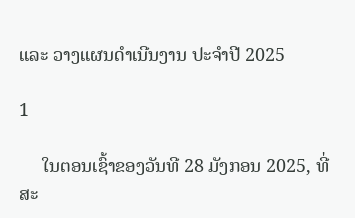ແລະ ວາງແຜນດໍາເນີນງານ ປະຈຳປີ 2025

1

     ໃນຕອນເຊົ້າຂອງວັນທີ 28 ມັງກອນ 2025, ທີ່ສະ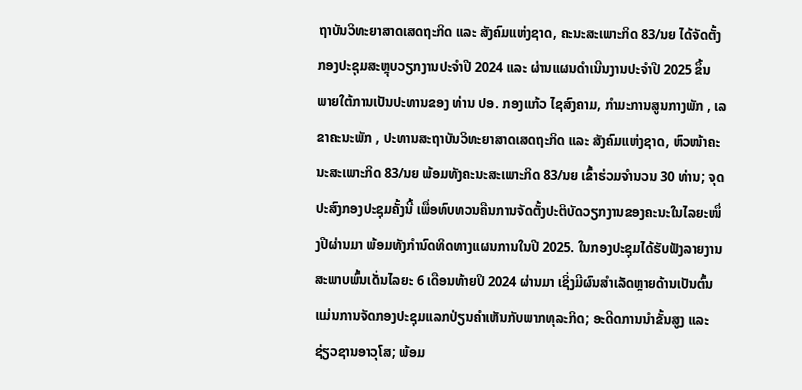ຖາບັນວິທະຍາສາດເສດຖະກິດ ແລະ ສັງຄົມແຫ່ງຊາດ, ຄະນະສະເພາະກິດ 83/ນຍ ໄດ້ຈັດຕັ້ງກອງປະຊຸມສະຫຼຸບວຽກງານປະຈຳປີ 2024 ແລະ ຜ່ານແຜນດໍາເນີນງານປະຈຳປີ 2025 ຂຶ້ນ ພາຍໃຕ້ການເປັນປະທານຂອງ ທ່ານ ປອ. ກອງແກ້ວ ໄຊສົງຄາມ, ກໍາມະການສູນກາງພັກ , ເລຂາຄະນະພັກ , ປະທານສະຖາບັນວິທະຍາສາດເສດຖະກິດ ແລະ ສັງຄົມແຫ່ງຊາດ, ຫົວໜ້າຄະນະສະເພາະກິດ 83/ນຍ ພ້ອມທັງຄະນະສະເພາະກິດ 83/ນຍ ເຂົ້າຮ່ວມຈໍານວນ 30 ທ່ານ; ຈຸດປະສົງກອງປະຊຸມຄັ້ງນີ້ ເພື່ອທົບທວນຄືນການຈັດຕັ້ງປະຕິບັດວຽກງານຂອງຄະນະໃນໄລຍະໜຶ່ງປີຜ່ານມາ ພ້ອມທັງກຳນົດທິດທາງແຜນການໃນປີ 2025. ໃນກອງປະຊຸມໄດ້ຮັບຟັງລາຍງານສະພາບພົ້ນເດັ່ນໄລຍະ 6 ເດືອນທ້າຍປິ 2024 ຜ່ານມາ ເຊິ່ງມີຜົນສໍາເລັດຫຼາຍດ້ານເປັນຕົ້ນແມ່ນການຈັດກອງປະຊຸມແລກປ່ຽນຄໍາເຫັນກັບພາກທຸລະກິດ; ອະດີດການນໍາຂັ້ນສູງ ແລະ ຊ່ຽວຊານອາວຸໂສ; ພ້ອມ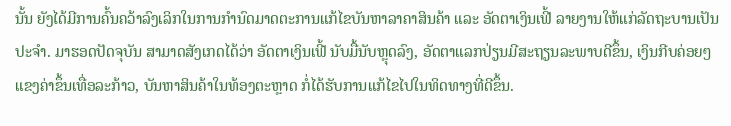ນັ້ນ ຍັງໄດ້ມີການຄົ້ນຄວ້າລົງເລິກໃນການກໍານົດມາດຕະການແກ້ໄຂບັນຫາລາຄາສິນຄ້າ ແລະ ອັດຕາເງິນເຟີ້ ລາຍງານໃຫ້ແກ່ລັດຖະບານເປັນປະຈຳ. ມາຮອດປັດຈຸບັນ ສາມາດສັງເກດໄດ້ວ່າ ອັດຕາເງິນເຟີ້ ນັບມື້ນັບຫຼຸດລົງ, ອັດຕາແລກປ່ຽນມີສະຖຽນລະພາບດີຂຶ້ນ, ເງິນກີບຄ່ອຍໆແຂງຄ່າຂຶ້ນເທື່ອລະກ້າວ, ບັນຫາສິນຄ້າໃນທ້ອງຕະຫຼາດ ກໍ່ໄດ້ຮັບການແກ້ໄຂໄປໃນທິດທາງທີ່ດີຂຶ້ນ.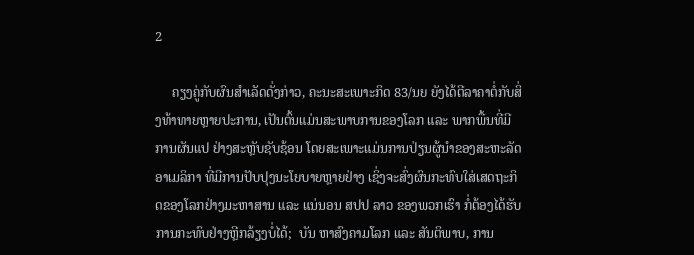2

     ຄຽງຄູ່ກັບຜົນສໍາເລັດດັ່ງກ່າວ, ຄະນະສະເພາະກິດ 83/ນຍ ຍັງໄດ້ຕີລາຄາຕໍ່ກັບສິ່ງທ້າທາຍຫຼາຍປະການ, ເປັນຕົ້ນແມ່ນສະພາບການຂອງໂລກ ແລະ ພາກພື້ນທີ່ມີການຜັນແປ ຢ່າງສະຫຼັບຊັບຊ້ອນ ໂດຍສະເພາະແມ່ນການປ່ຽນຜູ້ນໍາຂອງສະຫະລັດອາເມລິກາ ທີ່ມີການປັບປຸງນະໂຍບາຍຫຼາຍຢ່າງ ເຊິ່ງຈະສົ່ງຜົນກະທົບໃສ່ເສດຖະກິດຂອງໂລກຢ່າງມະຫາສານ ແລະ ແນ່ນອນ ສປປ ລາວ ຂອງພວກເຮົາ ກໍ່ຕ້ອງໄດ້ຮັບການກະທົບຢ່າງຫຼີກລ້ຽງບໍ່ໄດ້;  ບັນ ຫາສົງຄາມໂລກ ແລະ ສັນຕິພາບ, ການ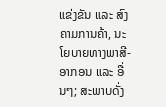ແຂ່ງຂັນ ແລະ ສົງຄາມການຄ້າ, ນະໂຍບາຍທາງພາສີ-ອາກອນ ແລະ ອື່ນໆ; ສະພາບດັ່ງ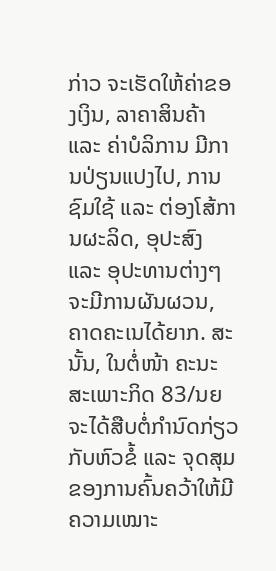ກ່າວ ຈະເຮັດໃຫ້ຄ່າຂອງເງິນ, ລາຄາສິນຄ້າ ແລະ ຄ່າບໍລິການ ມີການປ່ຽນແປງໄປ, ການຊົມໃຊ້ ແລະ ຕ່ອງໂສ້ການຜະລິດ, ອຸປະສົງ ແລະ ອຸປະທານຕ່າງໆ ຈະມີການຜັນຜວນ, ຄາດຄະເນໄດ້ຍາກ. ສະນັ້ນ, ໃນຕໍ່ໜ້າ ຄະນະສະເພາະກິດ 83/ນຍ ຈະໄດ້ສືບຕໍ່ກໍານົດກ່ຽວກັບຫົວຂໍ້ ແລະ ຈຸດສຸມຂອງການຄົ້ນຄວ້າໃຫ້ມີຄວາມເໝາະ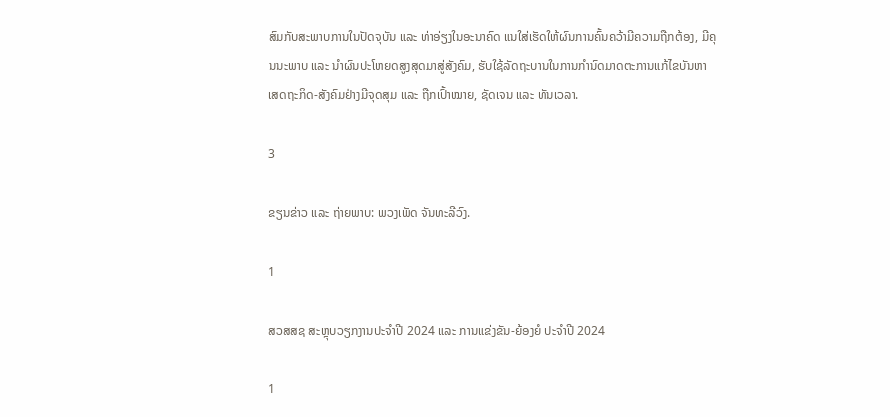ສົມກັບສະພາບການໃນປັດຈຸບັນ ແລະ ທ່າອ່ຽງໃນອະນາຄົດ ແນໃສ່ເຮັດໃຫ້ຜົນການຄົ້ນຄວ້າມີຄວາມຖືກຕ້ອງ, ມີຄຸນນະພາບ ແລະ ນໍາຜົນປະໂຫຍດສູງສຸດມາສູ່ສັງຄົມ, ຮັບໃຊ້ລັດຖະບານໃນການກໍານົດມາດຕະການແກ້ໄຂບັນຫາ ເສດຖະກິດ-ສັງຄົມຢ່າງມີຈຸດສຸມ ແລະ ຖືກເປົ້າໝາຍ, ຊັດເຈນ ແລະ ທັນເວລາ.

3

ຂຽນຂ່າວ ແລະ ຖ່າຍພາບ: ພວງເພັດ ຈັນທະລີວົງ.

1

ສວສສຊ ສະຫຼຸບວຽກງານປະຈຳປີ 2024 ແລະ ການແຂ່ງຂັນ-ຍ້ອງຍໍ ປະຈໍາປີ 2024

1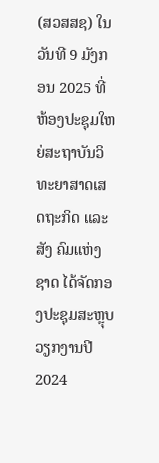(ສວສສຊ) ໃນວັນທີ 9 ມັງກອນ 2025 ທີ່ຫ້ອງປະຊຸມໃຫຍ່ສະຖາບັນວິທະຍາສາດເສດຖະກິດ ແລະ ສັງ ຄົມແຫ່ງຊາດ ໄດ້ຈັດກອງປະຊຸມສະຫຼຸບວຽກງານປີ 2024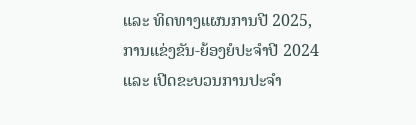ແລະ ທິດທາງແຜນການປີ 2025, ການແຂ່ງຂັນ-ຍ້ອງຍໍປະຈໍາປີ 2024 ແລະ ເປີດຂະບວນການປະຈໍາ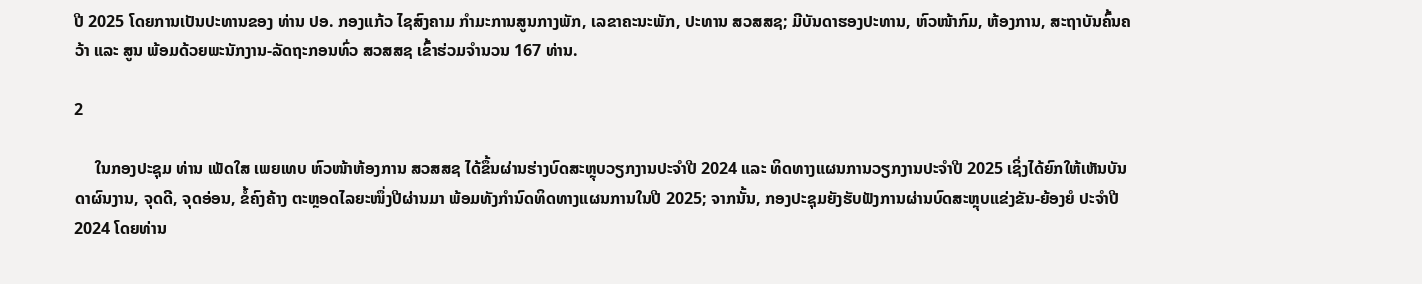ປີ 2025 ໂດຍການເປັນປະທານຂອງ ທ່ານ ປອ. ກອງແກ້ວ ໄຊສົງຄາມ ກໍາມະການສູນກາງພັກ, ເລຂາຄະນະພັກ, ປະທານ ສວສສຊ; ມີບັນດາຮອງປະທານ, ຫົວໜ້າກົມ, ຫ້ອງການ, ສະຖາບັນຄົ້ນຄວ້າ ແລະ ສູນ ພ້ອມດ້ວຍພະນັກງານ-ລັດຖະກອນທົ່ວ ສວສສຊ ເຂົ້າຮ່ວມຈໍານວນ 167 ທ່ານ.

2

     ໃນກອງປະຊຸມ ທ່ານ ເພັດໃສ ເພຍເທບ ຫົວໜ້າຫ້ອງການ ສວສສຊ ໄດ້ຂຶ້ນຜ່ານຮ່າງບົດສະຫຼຸບວຽກງານປະຈໍາປີ 2024 ແລະ ທິດທາງແຜນການວຽກງານປະຈໍາປີ 2025 ເຊິ່ງໄດ້ຍົກໃຫ້ເຫັນບັນດາຜົນງານ, ຈຸດດີ, ຈຸດອ່ອນ, ຂໍ້ຄົງຄ້າງ ຕະຫຼອດໄລຍະໜຶ່ງປີຜ່ານມາ ພ້ອມທັງກຳນົດທິດທາງແຜນການໃນປີ 2025; ຈາກນັ້ນ, ກອງປະຊຸມຍັງຮັບຟັງການຜ່ານບົດສະຫຼຸບແຂ່ງຂັນ-ຍ້ອງຍໍ ປະຈໍາປີ 2024 ໂດຍທ່ານ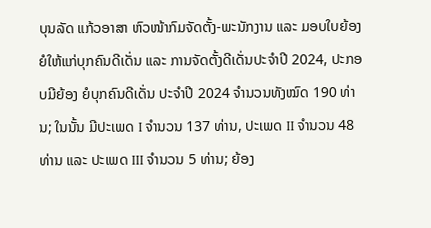ບຸນລັດ ແກ້ວອາສາ ຫົວໜ້າກົມຈັດຕັ້ງ-ພະນັກງານ ແລະ ມອບໃບຍ້ອງຍໍໃຫ້ແກ່ບຸກຄົນດີເດັ່ນ ແລະ ການຈັດຕັ້ງດີເດັ່ນປະຈໍາປີ 2024, ປະກອບມີຍ້ອງ ຍໍບຸກຄົນດີເດັ່ນ ປະຈໍາປີ 2024 ຈໍານວນທັງໝົດ 190 ທ່ານ; ໃນນັ້ນ ມີປະເພດ I ຈໍານວນ 137 ທ່ານ, ປະເພດ II ຈໍານວນ 48 ທ່ານ ແລະ ປະເພດ III ຈໍານວນ 5 ທ່ານ; ຍ້ອງ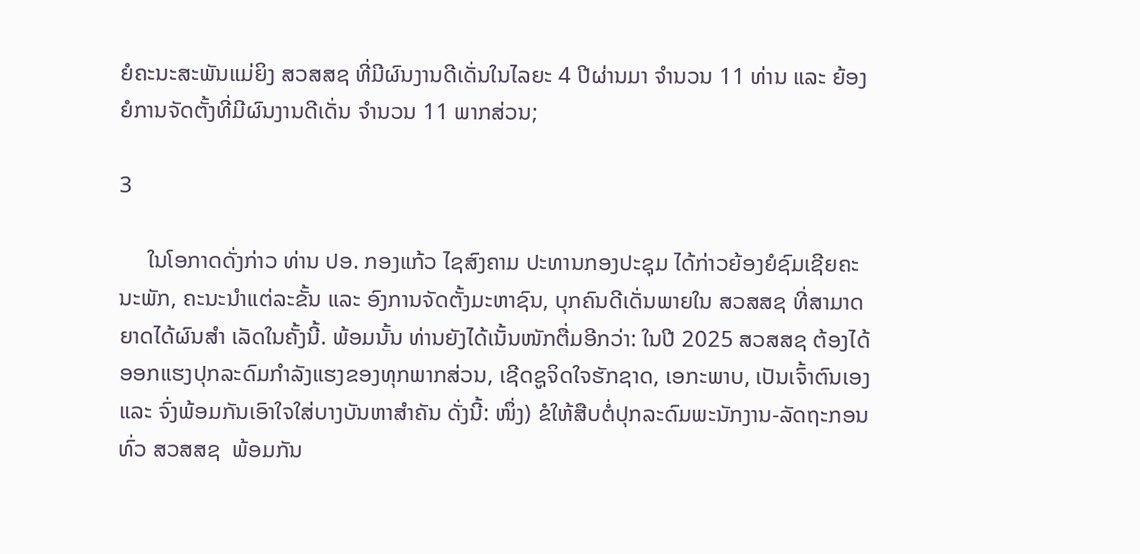ຍໍຄະນະສະພັນແມ່ຍິງ ສວສສຊ ທີ່ມີຜົນງານດີເດັ່ນໃນໄລຍະ 4 ປີຜ່ານມາ ຈໍານວນ 11 ທ່ານ ແລະ ຍ້ອງຍໍການຈັດຕັ້ງທີ່ມີຜົນງານດີເດັ່ນ ຈໍານວນ 11 ພາກສ່ວນ;

3

     ໃນໂອກາດດັ່ງກ່າວ ທ່ານ ປອ. ກອງແກ້ວ ໄຊສົງຄາມ ປະທານກອງປະຊຸມ ໄດ້ກ່າວຍ້ອງຍໍຊົມເຊີຍຄະນະພັກ, ຄະນະນໍາແຕ່ລະຂັ້ນ ແລະ ອົງການຈັດຕັ້ງມະຫາຊົນ, ບຸກຄົນດີເດັ່ນພາຍໃນ ສວສສຊ ທີ່ສາມາດຍາດໄດ້ຜົນສຳ ເລັດໃນຄັ້ງນີ້. ພ້ອມນັ້ນ ທ່ານຍັງໄດ້ເນັ້ນໜັກຕື່ມອີກວ່າ: ໃນປີ 2025 ສວສສຊ ຕ້ອງໄດ້ອອກແຮງປຸກລະດົມກຳລັງແຮງຂອງທຸກພາກສ່ວນ, ເຊີດຊູຈິດໃຈຮັກຊາດ, ເອກະພາບ, ເປັນເຈົ້າຕົນເອງ ແລະ ຈົ່ງພ້ອມກັນເອົາໃຈໃສ່ບາງບັນຫາສໍາຄັນ ດັ່ງນີ້: ໜຶ່ງ) ຂໍໃຫ້ສືບຕໍ່ປຸກລະດົມພະນັກງານ-ລັດຖະກອນທົ່ວ ສວສສຊ  ພ້ອມກັນ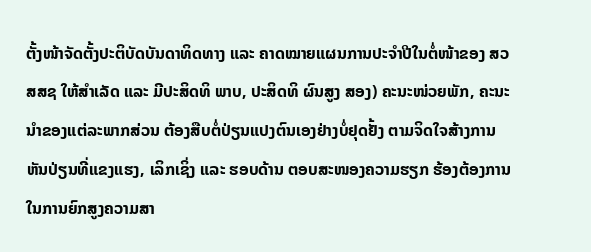ຕັ້ງໜ້າຈັດຕັ້ງປະຕິບັດບັນດາທິດທາງ ແລະ ຄາດໝາຍແຜນການປະຈຳປີໃນຕໍ່ໜ້າຂອງ ສວສສຊ ໃຫ້ສຳເລັດ ແລະ ມີປະສິດທິ ພາບ, ປະສິດທິ ຜົນສູງ ສອງ) ຄະນະໜ່ວຍພັກ, ຄະນະນໍາຂອງແຕ່ລະພາກສ່ວນ ຕ້ອງສືບຕໍ່ປ່ຽນແປງຕົນເອງຢ່າງບໍ່ຢຸດຢັ້ງ ຕາມຈິດໃຈສ້າງການຫັນປ່ຽນທີ່ແຂງແຮງ, ເລິກເຊິ່ງ ແລະ ຮອບດ້ານ ຕອບສະໜອງຄວາມຮຽກ ຮ້ອງຕ້ອງການ ໃນການຍົກສູງຄວາມສາ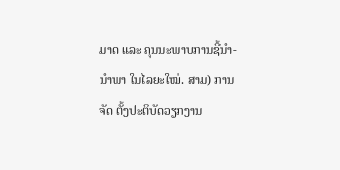ມາດ ແລະ ຄຸນນະພາບການຊີ້ນຳ-ນໍາພາ ໃນໄລຍະໃໝ່. ສາມ) ການຈັດ ຕັ້ງປະຕິບັດວຽກງານ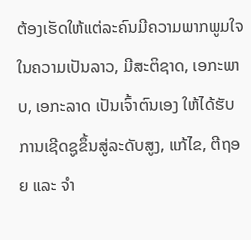ຕ້ອງເຮັດໃຫ້ແຕ່ລະຄົນມີຄວາມພາກພູມໃຈໃນຄວາມເປັນລາວ, ມີສະຕິຊາດ, ເອກະພາບ, ເອກະລາດ ເປັນເຈົ້າຕົນເອງ ໃຫ້ໄດ້ຮັບການເຊີດຊູຂຶ້ນສູ່ລະດັບສູງ, ແກ້ໄຂ, ຕີຖອຍ ແລະ ຈໍາ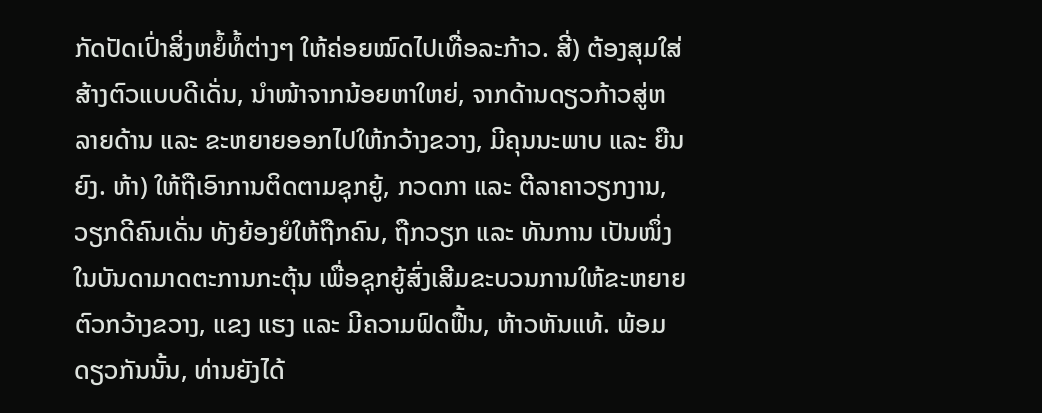ກັດປັດເປົ່າສິ່ງຫຍໍ້ທໍ້ຕ່າງໆ ໃຫ້ຄ່ອຍໝົດໄປເທື່ອລະກ້າວ. ສີ່) ຕ້ອງສຸມໃສ່ສ້າງຕົວແບບດີເດັ່ນ, ນຳໜ້າຈາກນ້ອຍຫາໃຫຍ່, ຈາກດ້ານດຽວກ້າວສູ່ຫລາຍດ້ານ ແລະ ຂະຫຍາຍອອກໄປໃຫ້ກວ້າງຂວາງ, ມີຄຸນນະພາບ ແລະ ຍືນຍົງ. ຫ້າ) ໃຫ້ຖືເອົາການຕິດຕາມຊຸກຍູ້, ກວດກາ ແລະ ຕີລາຄາວຽກງານ, ວຽກດີຄົນເດັ່ນ ທັງຍ້ອງຍໍໃຫ້ຖືກຄົນ, ຖືກວຽກ ແລະ ທັນການ ເປັນໜຶ່ງໃນບັນດາມາດຕະການກະຕຸ້ນ ເພື່ອຊຸກຍູ້ສົ່ງເສີມຂະບວນການໃຫ້ຂະຫຍາຍຕົວກວ້າງຂວາງ, ແຂງ ແຮງ ແລະ ມີຄວາມຟົດຟື້ນ, ຫ້າວຫັນແທ້. ພ້ອມດຽວກັນນັ້ນ, ທ່ານຍັງໄດ້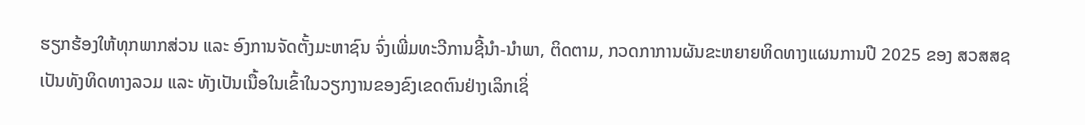ຮຽກຮ້ອງໃຫ້ທຸກພາກສ່ວນ ແລະ ອົງການຈັດຕັ້ງມະຫາຊົນ ຈົ່ງເພີ່ມທະວີການຊີ້ນໍາ-ນໍາພາ, ຕິດຕາມ, ກວດກາການຜັນຂະຫຍາຍທິດທາງແຜນການປີ 2025 ຂອງ ສວສສຊ ເປັນທັງທິດທາງລວມ ແລະ ທັງເປັນເນື້ອໃນເຂົ້າໃນວຽກງານຂອງຂົງເຂດຕົນຢ່າງເລິກເຊິ່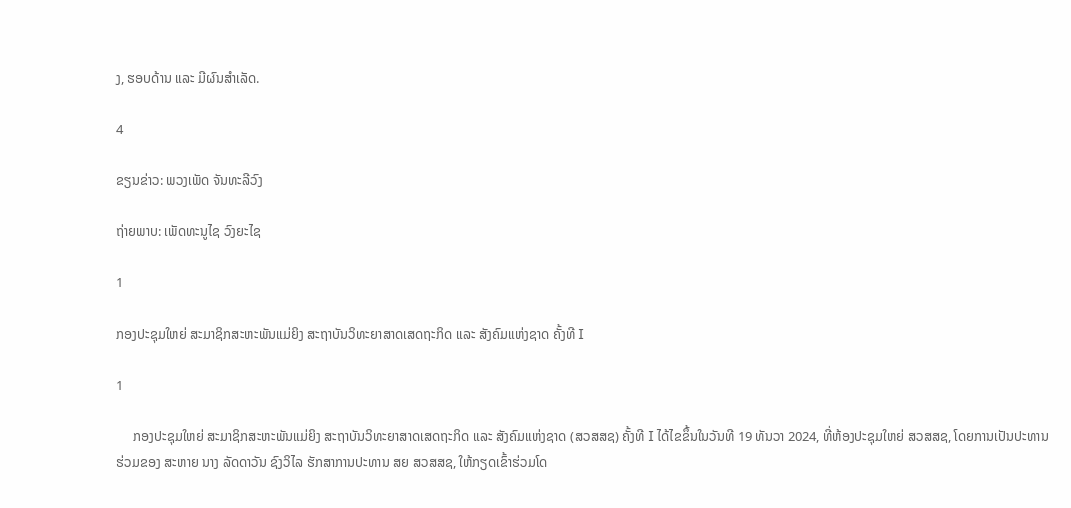ງ, ຮອບດ້ານ ແລະ ມີຜົນສຳເລັດ.

4

ຂຽນຂ່າວ: ພວງເພັດ ຈັນທະລີວົງ

ຖ່າຍພາບ: ເພັດທະນູໄຊ ວົງຍະໄຊ

1

ກອງປະຊຸມໃຫຍ່ ສະມາຊິກສະຫະພັນແມ່ຍິງ ສະຖາບັນວິທະຍາສາດເສດຖະກິດ ແລະ ສັງຄົມແຫ່ງຊາດ ຄັ້ງທີ I

1

     ກອງປະຊຸມໃຫຍ່ ສະມາຊິກສະຫະພັນແມ່ຍິງ ສະຖາບັນວິທະຍາສາດເສດຖະກິດ ແລະ ສັງຄົມແຫ່ງຊາດ (ສວສສຊ) ຄັ້ງທີ I ໄດ້ໄຂຂຶ້ນໃນວັນທີ 19 ທັນວາ 2024, ທີ່ຫ້ອງປະຊຸມໃຫຍ່ ສວສສຊ, ໂດຍການເປັນປະທານຮ່ວມຂອງ ສະຫາຍ ນາງ ລັດດາວັນ ຊົງວິໄລ ຮັກສາການປະທານ ສຍ ສວສສຊ, ໃຫ້ກຽດເຂົ້າຮ່ວມໂດ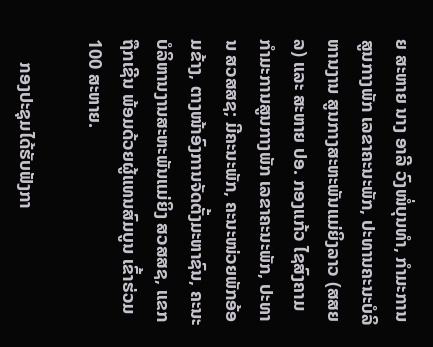ຍ ສະຫາຍ ນາງ ອາລີ ວົງໜໍ່ບຸນທໍາ, ກໍາມະການສູນກາງພັກ ເລຂາຄະນະພັກ, ປະທານຄະນະບໍລິຫານງານ ສູນກາງສະຫະພັນແມ່ຍິງລາວ (ສສຍລ) ແລະ ສະຫາຍ ປອ. ກອງແກ້ວ ໄຊສົງຄາມ ກຳມະການສູນກາງພັກ ເລຂາຄະນະພັກ, ປະທານ ສວສສຊ; ມີຄະນະພັກ, ຄະນະໜ່ວຍພັກອ້ອມຂ້າງ, ຕາງໜ້າອົງການຈັດຕັ້ງມະຫາຊົນ, ຄະນະບໍລິຫານງານສະຫະພັນແມ່ຍິງ ສວສສຊ, ແຂກຖືກເຊີນ ພ້ອມດ້ວຍຜູ້ແທນສົມບູນ ເຂົ້າຮ່ວມ 100 ສະຫາຍ.

     ກອງປະຊຸມໄດ້ຮັບຟັງກາ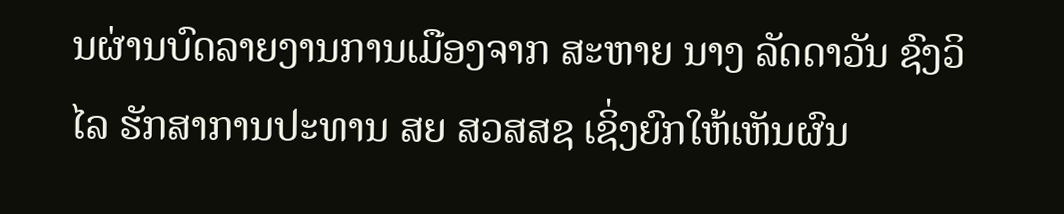ນຜ່ານບົດລາຍງານການເມືອງຈາກ ສະຫາຍ ນາງ ລັດດາວັນ ຊົງວິໄລ ຮັກສາການປະທານ ສຍ ສວສສຊ ເຊິ່ງຍົກໃຫ້ເຫັນຜົນ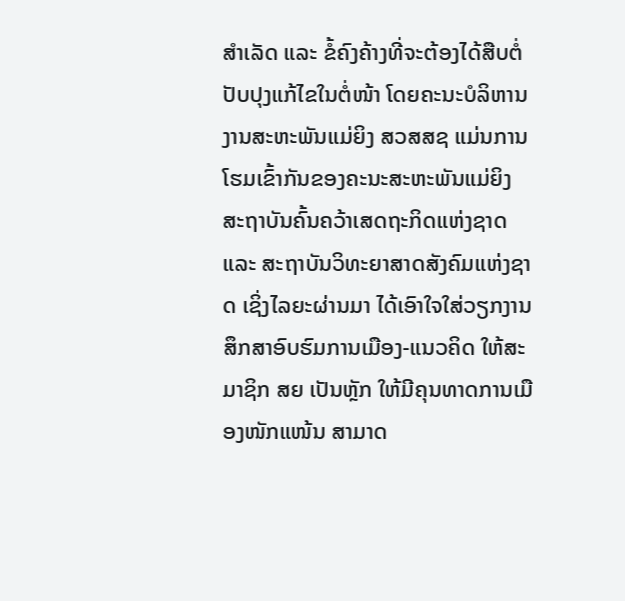ສໍາເລັດ ແລະ ຂໍ້ຄົງຄ້າງທີ່ຈະຕ້ອງໄດ້ສືບຕໍ່ປັບປຸງແກ້ໄຂໃນຕໍ່ໜ້າ ໂດຍຄະນະບໍລິຫານງານສະຫະພັນແມ່ຍິງ ສວສສຊ ແມ່ນການໂຮມເຂົ້າກັນຂອງຄະນະສະຫະພັນແມ່ຍິງ ສະຖາບັນຄົ້ນຄວ້າເສດຖະກິດແຫ່ງຊາດ ແລະ ສະຖາບັນວິທະຍາສາດສັງຄົມແຫ່ງຊາດ ເຊິ່ງໄລຍະຜ່ານມາ ໄດ້ເອົາໃຈໃສ່ວຽກງານສຶກສາອົບຮົມການເມືອງ-ແນວຄິດ ໃຫ້ສະມາຊິກ ສຍ ເປັນຫຼັກ ໃຫ້ມີຄຸນທາດການເມືອງໜັກແໜ້ນ ສາມາດ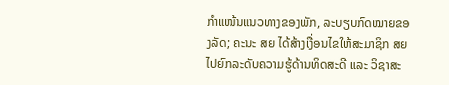ກຳແໜ້ນແນວທາງຂອງພັກ, ລະບຽບກົດໝາຍຂອງລັດ; ຄະນະ ສຍ ໄດ້ສ້າງເງື່ອນໄຂໃຫ້ສະມາຊິກ ສຍ ໄປຍົກລະດັບຄວາມຮູ້ດ້ານທິດສະດີ ແລະ ວິຊາສະ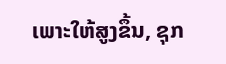ເພາະໃຫ້ສູງຂຶ້ນ, ຊຸກ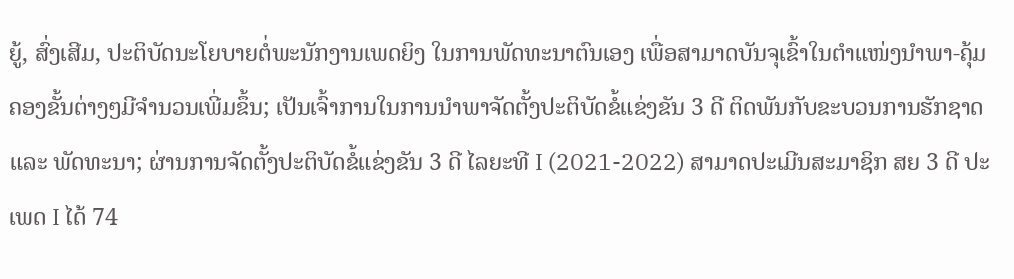ຍູ້, ສົ່ງເສີມ, ປະຕິບັດນະໂຍບາຍຕໍ່ພະນັກງານເພດຍິງ ໃນການພັດທະນາຕົນເອງ ເພື່ອສາມາດບັນຈຸເຂົ້າໃນຕໍາແໜ່ງນໍາພາ-ຄຸ້ມຄອງຂັ້ນຕ່າງໆມີຈຳນວນເພີ່ມຂຶ້ນ; ເປັນເຈົ້າການໃນການນຳພາຈັດຕັ້ງປະຕິບັດຂໍ້ແຂ່ງຂັນ 3 ດີ ຕິດພັນກັບຂະບວນການຮັກຊາດ ແລະ ພັດທະນາ; ຜ່ານການຈັດຕັ້ງປະຕິບັດຂໍ້ແຂ່ງຂັນ 3 ດີ ໄລຍະທີ I (2021-2022) ສາມາດປະເມີນສະມາຊິກ ສຍ 3 ດີ ປະເພດ I ໄດ້ 74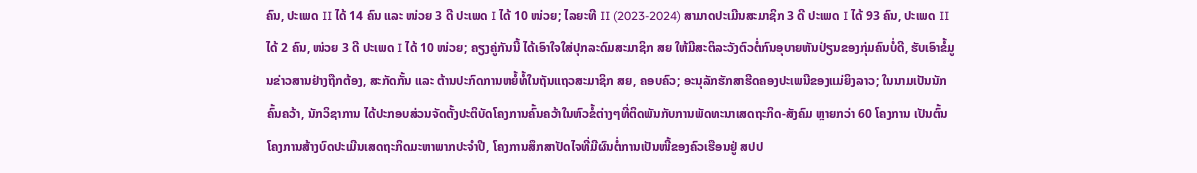ຄົນ, ປະເພດ II ໄດ້ 14 ຄົນ ແລະ ໜ່ວຍ 3 ດີ ປະເພດ I ໄດ້ 10 ໜ່ວຍ; ໄລຍະທີ II (2023-2024) ສາມາດປະເມີນສະມາຊິກ 3 ດີ ປະເພດ I ໄດ້ 93 ຄົນ, ປະເພດ II ໄດ້ 2 ຄົນ, ໜ່ວຍ 3 ດີ ປະເພດ I ໄດ້ 10 ໜ່ວຍ; ຄຽງຄູ່ກັນນີ້ ໄດ້ເອົາໃຈໃສ່ປຸກລະດົມສະມາຊິກ ສຍ ໃຫ້ມີສະຕິລະວັງຕົວຕໍ່ກົນອຸບາຍຫັນປ່ຽນຂອງກຸ່ມຄົນບໍ່ດີ, ຮັບເອົາຂໍ້ມູນຂ່າວສານຢ່າງຖືກຕ້ອງ, ສະກັດກັ້ນ ແລະ ຕ້ານປະກົດການຫຍໍ້ທໍ້ໃນຖັນແຖວສະມາຊິກ ສຍ, ຄອບຄົວ; ອະນຸລັກຮັກສາຮີດຄອງປະເພນີຂອງແມ່ຍິງລາວ; ໃນນາມເປັນນັກຄົ້ນຄວ້າ, ນັກວິຊາການ ໄດ້ປະກອບສ່ວນຈັດຕັ້ງປະຕິບັດໂຄງການຄົ້ນຄວ້າໃນຫົວຂໍ້ຕ່າງໆທີ່ຕິດພັນກັບການພັດທະນາເສດຖະກິດ-ສັງຄົມ ຫຼາຍກວ່າ 60 ໂຄງການ ເປັນຕົ້ນ ໂຄງການສ້າງບົດປະເມີນເສດຖະກິດມະຫາພາກປະຈໍາປີ, ໂຄງການສຶກສາປັດໄຈທີ່ມີຜົນຕໍ່ການເປັນໜີ້ຂອງຄົວເຮືອນຢູ່ ສປປ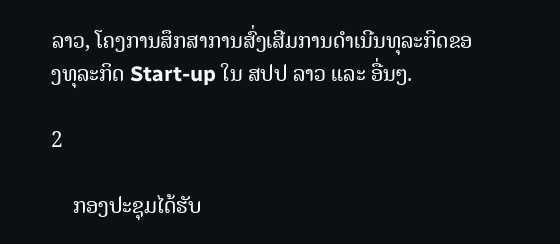ລາວ, ໂຄງການສຶກສາການສົ່ງເສີມການດຳເນີນທຸລະກິດຂອງທຸລະກິດ Start-up ໃນ ສປປ ລາວ ແລະ ອື່ນໆ.

2

    ກອງປະຊຸມໄດ້ຮັບ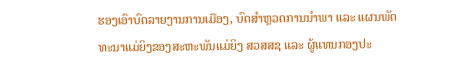ຮອງເອົາບົດລາຍງານການເມືອງ, ບົດສໍາຫຼວດການນໍາພາ ແລະ ແຜນພັດທະນາແມ່ຍິງຂອງສະຫະພັນແມ່ຍິງ ສວສສຊ ແລະ ຜູ້ແທນກອງປະ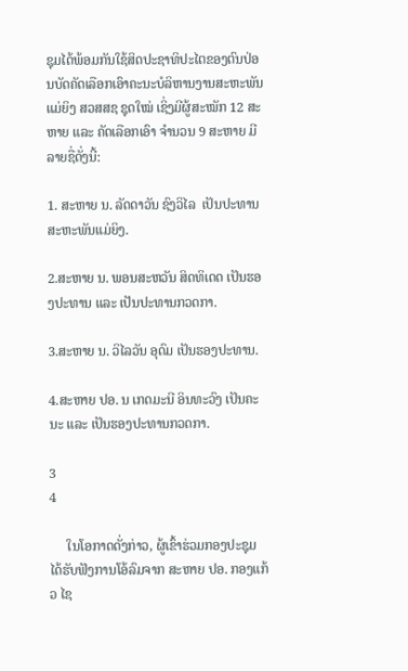ຊຸມໄດ້ພ້ອມກັນໃຊ້ສິດປະຊາທິປະໄຕຂອງຕົນປ່ອນບັດຄັດເລືອກເອົາຄະນະບໍລິຫານງານສະຫະພັນແມ່ຍິງ ສວສສຊ ຊຸດໃໝ່ ເຊິ່ງມີຜູ້ສະໝັກ 12 ສະຫາຍ ແລະ ຄັດເລືອກເອົາ ຈໍານວນ 9 ສະຫາຍ ມີລາຍຊື່ດັ່ງນີ້:

1. ສະຫາຍ ນ. ລັດດາວັນ ຊົງວິໄລ  ເປັນປະທານສະຫະພັນແມ່ຍິງ.

2.ສະຫາຍ ນ. ພອນສະຫວັນ ສິດທິເດດ ເປັນຮອງປະທານ ແລະ ເປັນປະທານກວດກາ.

3.ສະຫາຍ ນ. ວິໄລວັນ ອຸດົມ ເປັນຮອງປະທານ.

4.ສະຫາຍ ປອ. ນ ເກດມະນີ ອິນທະວົງ ເປັນຄະນະ ແລະ ເປັນຮອງປະທານກວດກາ.

3
4

     ໃນໂອກາດດັ່ງກ່າວ, ຜູ້ເຂົ້າຮ່ວມກອງປະຊຸມ ໄດ້ຮັບຟັງການໂອ້ລົມຈາກ ສະຫາຍ ປອ. ກອງແກ້ວ ໄຊ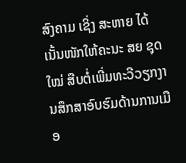ສົງຄາມ ເຊິ່ງ ສະຫາຍ ໄດ້ເນັ້ນໜັກໃຫ້ຄະນະ ສຍ ຊຸດໃໝ່ ສືບຕໍ່ເພີ່ມທະວີວຽກງານສຶກສາອົບຮົມດ້ານການເມືອ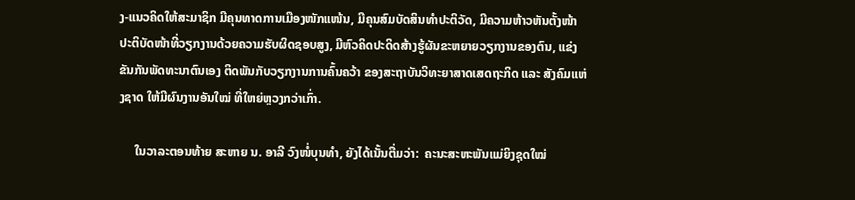ງ-ແນວຄິດໃຫ້ສະມາຊິກ ມີຄຸນທາດການເມືອງໜັກແໜ້ນ, ມີຄຸນສົມບັດສິນທໍາປະຕິວັດ, ມີຄວາມຫ້າວຫັນຕັ້ງໜ້າປະຕິບັດໜ້າທີ່ວຽກງານດ້ວຍຄວາມຮັບຜິດຊອບສູງ, ມີຫົວຄິດປະດິດສ້າງຮູ້ຜັນຂະຫຍາຍວຽກງານຂອງຕົນ, ແຂ່ງຂັນກັນພັດທະນາຕົນເອງ ຕິດພັນກັບວຽກງານການຄົ້ນຄວ້າ ຂອງສະຖາບັນວິທະຍາສາດເສດຖະກິດ ແລະ ສັງຄົມແຫ່ງຊາດ ໃຫ້ມີຜົນງານອັນໃໝ່ ທີ່ໃຫຍ່ຫຼວງກວ່າເກົ່າ.

     ໃນວາລະຕອນທ້າຍ ສະຫາຍ ນ. ອາລີ ວົງໜໍ່ບຸນທໍາ, ຍັງໄດ້ເນັ້ນຕື່ມວ່າ:  ຄະນະສະຫະພັນແມ່ຍິງຊຸດໃໝ່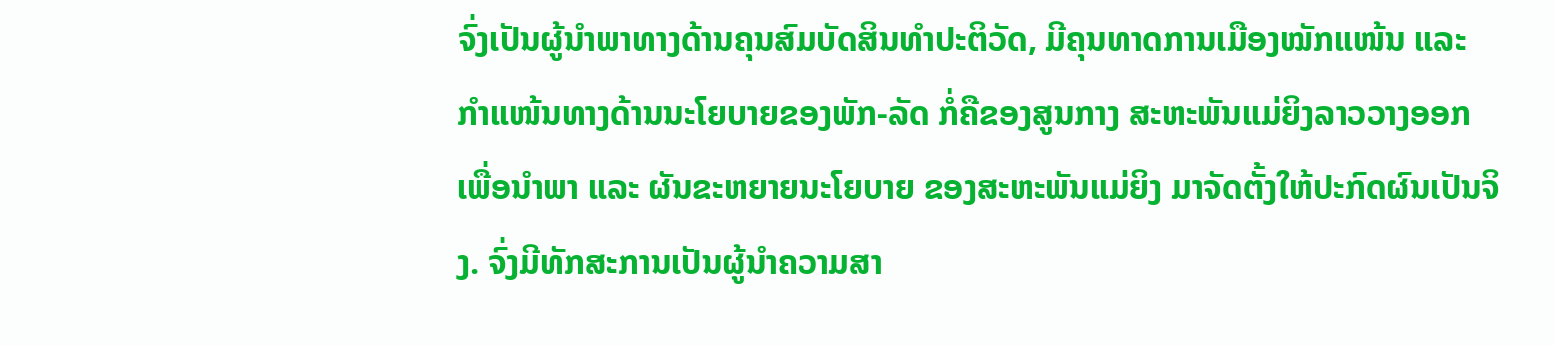ຈົ່ງເປັນຜູ້ນໍາພາທາງດ້ານຄຸນສົມບັດສິນທໍາປະຕິວັດ, ມີຄຸນທາດການເມືອງໝັກແໜ້ນ ແລະ ກໍາແໜ້ນທາງດ້ານນະໂຍບາຍຂອງພັກ-ລັດ ກໍ່ຄືຂອງສູນກາງ ສະຫະພັນແມ່ຍິງລາວວາງອອກ ເພື່ອນໍາພາ ແລະ ຜັນຂະຫຍາຍນະໂຍບາຍ ຂອງສະຫະພັນແມ່ຍິງ ມາຈັດຕັ້ງໃຫ້ປະກົດຜົນເປັນຈິງ. ຈົ່ງມີທັກສະການເປັນຜູ້ນໍາຄວາມສາ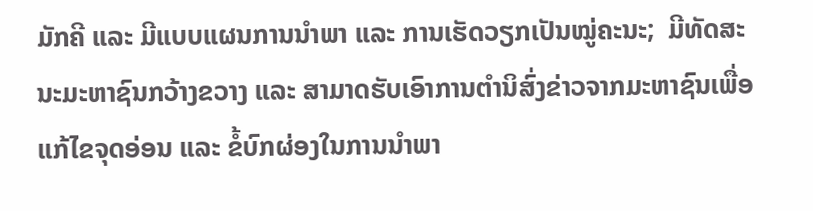ມັກຄີ ແລະ ມີແບບແຜນການນໍາພາ ແລະ ການເຮັດວຽກເປັນໝູ່ຄະນະ;  ມີທັດສະນະມະຫາຊົນກວ້າງຂວາງ ແລະ ສາມາດຮັບເອົາການຕໍານິສົ່ງຂ່າວຈາກມະຫາຊົນເພື່ອ ແກ້ໄຂຈຸດອ່ອນ ແລະ ຂໍ້ບົກຜ່ອງໃນການນໍາພາ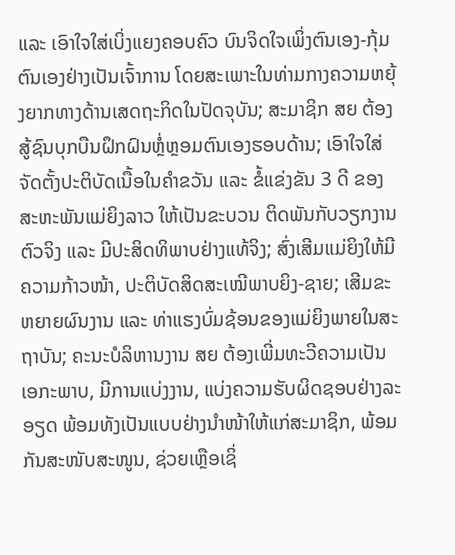ແລະ ເອົາໃຈໃສ່ເບິ່ງແຍງຄອບຄົວ ບົນຈິດໃຈເພິ່ງຕົນເອງ-ກຸ້ມຕົນເອງຢ່າງເປັນເຈົ້າການ ໂດຍສະເພາະໃນທ່າມກາງຄວາມຫຍຸ້ງຍາກທາງດ້ານເສດຖະກິດໃນປັດຈຸບັນ; ສະມາຊິກ ສຍ ຕ້ອງສູ້ຊົນບຸກບືນຝຶກຝົນຫຼໍ່ຫຼອມຕົນເອງຮອບດ້ານ; ເອົາໃຈໃສ່ຈັດຕັ້ງປະຕິບັດເນື້ອໃນຄໍາຂວັນ ແລະ ຂໍ້ແຂ່ງຂັນ 3 ດີ ຂອງສະຫະພັນແມ່ຍິງລາວ ໃຫ້ເປັນຂະບວນ ຕິດພັນກັບວຽກງານຕົວຈິງ ແລະ ມີປະສິດທິພາບຢ່າງແທ້ຈິງ; ສົ່ງເສີມແມ່ຍິງໃຫ້ມີຄວາມກ້າວໜ້າ, ປະຕິບັດສິດສະເໝີພາບຍິງ-ຊາຍ; ເສີມຂະຫຍາຍຜົນງານ ແລະ ທ່າແຮງບົ່ມຊ້ອນຂອງແມ່ຍິງພາຍໃນສະຖາບັນ; ຄະນະບໍລິຫານງານ ສຍ ຕ້ອງເພີ່ມທະວີຄວາມເປັນເອກະພາບ, ມີການແບ່ງງານ, ແບ່ງຄວາມຮັບຜິດຊອບຢ່າງລະອຽດ ພ້ອມທັງເປັນແບບຢ່າງນຳໜ້າໃຫ້ແກ່ສະມາຊິກ, ພ້ອມກັນສະໜັບສະໜູນ, ຊ່ວຍເຫຼືອເຊິ່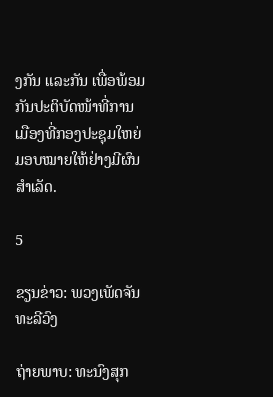ງກັນ ແລະກັນ ເພື່ອພ້ອມກັນປະຕິບັດໜ້າທີ່ການເມືອງທີ່ກອງປະຊຸມໃຫຍ່ມອບໝາຍໃຫ້ຢ່າງມີຜົນສຳເລັດ.

5

ຂຽນຂ່າວ: ພວງເພັດຈັນທະລີວົງ

ຖ່າຍພາບ: ທະນົງສຸກ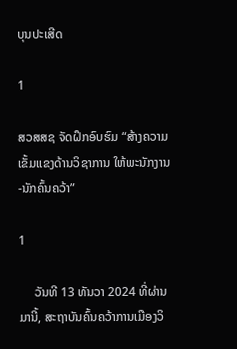ບຸນປະເສີດ

1

ສວສສຊ ຈັດຝຶກອົບຮົມ “ສ້າງຄວາມເຂັ້ມແຂງດ້ານວິຊາການ ໃຫ້ພະນັກງານ-ນັກຄົ້ນຄວ້າ”

1

     ວັນທີ 13 ທັນວາ 2024 ທີ່ຜ່ານມານີ້, ສະຖາບັນຄົ້ນຄວ້າການເມືອງວິ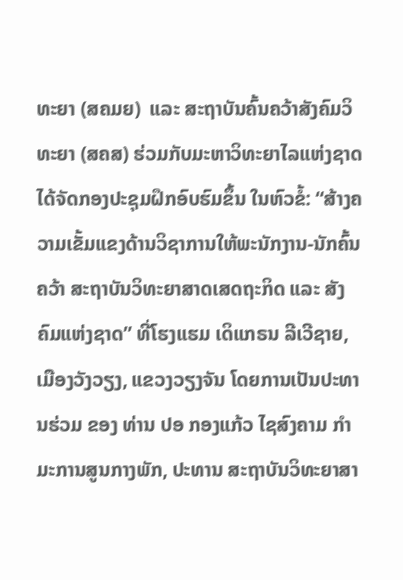ທະຍາ (ສຄມຍ)  ແລະ ສະຖາບັນຄົ້ນຄວ້າສັງຄົມວິທະຍາ (ສຄສ) ຮ່ວມກັບມະຫາວິທະຍາໄລແຫ່ງຊາດ ໄດ້ຈັດກອງປະຊຸມຝຶກອົບຮົມຂຶ້ນ ໃນຫົວຂໍ້: “ສ້າງຄວາມເຂັ້ມແຂງດ້ານວິຊາການໃຫ້ພະນັກງານ-ນັກຄົ້ນຄວ້າ ສະຖາບັນວິທະຍາສາດເສດຖະກິດ ແລະ ສັງຄົມແຫ່ງຊາດ” ທີ່ໂຮງແຮມ ເດິແກຣນ ລີເວີຊາຍ, ເມືອງວັງວຽງ, ແຂວງວຽງຈັນ ໂດຍການເປັນປະທານຮ່ວມ ຂອງ ທ່ານ ປອ ກອງແກ້ວ ໄຊສົງຄາມ ກໍາມະການສູນກາງພັກ, ປະທານ ສະຖາບັນວິທະຍາສາ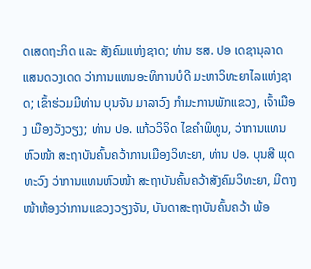ດເສດຖະກິດ ແລະ ສັງຄົມແຫ່ງຊາດ; ທ່ານ ຮສ. ປອ ເດຊານຸລາດ ແສນດວງເດດ ວ່າການແທນອະທິການບໍດີ ມະຫາວິທະຍາໄລແຫ່ງຊາດ; ເຂົ້າຮ່ວມມີທ່ານ ບຸນຈັນ ມາລາວົງ ກຳມະການພັກແຂວງ, ເຈົ້າເມືອງ ເມືອງວັງວຽງ; ທ່ານ ປອ. ແກ້ວວິຈິດ ໄຂຄໍາພິທູນ, ວ່າການແທນຫົວໜ້າ ສະຖາບັນຄົ້ນຄວ້າການເມືອງວິທະຍາ, ທ່ານ ປອ. ບຸນສີ ພຸດທະວົງ ວ່າການແທນຫົວໜ້າ ສະຖາບັນຄົ້ນຄວ້າສັງຄົມວິທະຍາ, ມີຕາງໜ້າຫ້ອງວ່າການແຂວງວຽງຈັນ, ບັນດາສະຖາບັນຄົ້ນຄວ້າ ພ້ອ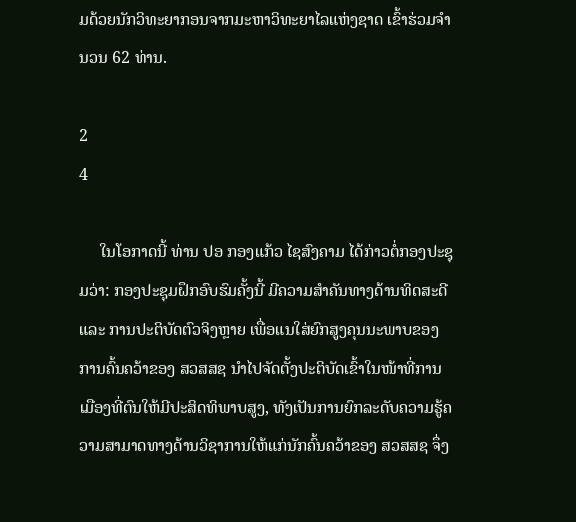ມດ້ວຍນັກວິທະຍາກອນຈາກມະຫາວິທະຍາໄລແຫ່ງຊາດ ເຂົ້າຮ່ວມຈໍານວນ 62 ທ່ານ.

2
4

     ໃນໂອກາດນີ້ ທ່ານ ປອ ກອງແກ້ວ ໄຊສົງຄາມ ໄດ້ກ່າວຕໍ່ກອງປະຊຸມວ່າ: ກອງປະຊຸມຝຶກອົບຮົມຄັ້ງນີ້ ມີຄວາມສໍາຄັນທາງດ້ານທິດສະດີ ແລະ ການປະຕິບັດຕົວຈິງຫຼາຍ ເພື່ອແນໃສ່ຍົກສູງຄຸນນະພາບຂອງການຄົ້ນຄວ້າຂອງ ສວສສຊ ນໍາໄປຈັດຕັ້ງປະຕິບັດເຂົ້າໃນໜ້າທີ່ການເມືອງທີ່ຕົນໃຫ້ມີປະສິດທິພາບສູງ, ທັງເປັນການຍົກລະດັບຄວາມຮູ້ຄວາມສາມາດທາງດ້ານວິຊາການໃຫ້ແກ່ນັກຄົ້ນຄວ້າຂອງ ສວສສຊ ຈຶ່ງ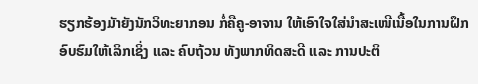ຮຽກຮ້ອງມັາຍັງນັກວິທະຍາກອນ ກໍ່ຄືຄູ-ອາຈານ ໃຫ້ເອົາໃຈໃສ່ນໍາສະເໜີເນື້ອໃນການຝຶກອົບຮົມໃຫ້ເລິກເຊິ່ງ ແລະ ຄົບຖ້ວນ ທັງພາກທິດສະດີ ແລະ ການປະຕິ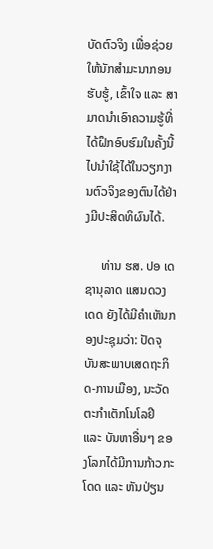ບັດຕົວຈິງ ເພື່ອຊ່ວຍໃຫ້ນັກສຳມະນາກອນຮັບຮູ້, ເຂົ້າໃຈ ແລະ ສາມາດນຳເອົາຄວາມຮູ້ທີ່ໄດ້ຝຶກອົບຮົມໃນຄັ້ງນີ້ ໄປນໍາໃຊ້ໄດ້ໃນວຽກງານຕົວຈິງຂອງຕົນໄດ້ຢ່າງມີປະສິດທິຜົນໄດ້.

     ທ່ານ ຮສ. ປອ ເດຊານຸລາດ ແສນດວງເດດ ຍັງໄດ້ມີຄຳເຫັນກອງປະຊຸມວ່າ: ປັດຈຸບັນສະພາບເສດຖະກິດ-ການເມືອງ, ນະວັດຕະກໍາເຕັກໂນໂລຢີ ແລະ ບັນຫາອື່ນໆ ຂອງໂລກໄດ້ມີການກ້າວກະໂດດ ແລະ ຫັນປ່ຽນ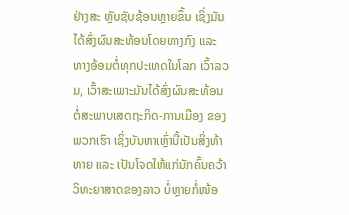ຢ່າງສະ ຫຼັບຊັບຊ້ອນຫຼາຍຂຶ້ນ ເຊິ່ງມັນໄດ້ສົ່ງຜົນສະທ້ອນໂດຍທາງກົງ ແລະ ທາງອ້ອມຕໍ່ທຸກປະເທດໃນໂລກ ເວົ້າລວມ, ເວົ້າສະເພາະມັນໄດ້ສົ່ງຜົນສະທ້ອນຕໍ່ສະພາບເສດຖະກິດ-ການເມືອງ ຂອງພວກເຮົາ ເຊິ່ງບັນຫາເຫຼົ່ານີ້ເປັນສິ່ງທ້າທາຍ ແລະ ເປັນໂຈດໃຫ້ແກ່ນັກຄົ້ນຄວ້າວິທະຍາສາດຂອງລາວ ບໍ່ຫຼາຍກໍ່ໜ້ອ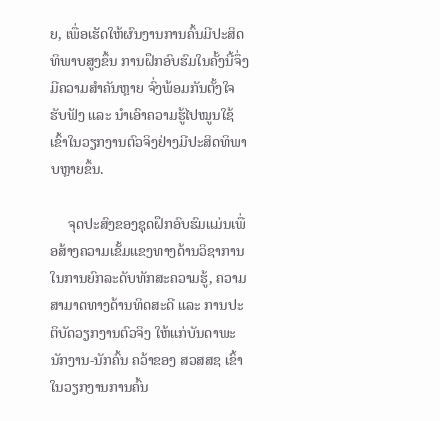ຍ, ເພື່ອເຮັດໃຫ້ຜົນງານການຄົ້ນມີປະສິດທິພາບສູງຂຶ້ນ ການຝຶກອົບຮົມໃນຄັ້ງນີ້ຈຶ່ງມີຄວາມສໍາຄັນຫຼາຍ ຈົ່ງພ້ອມກັນຕັ້ງໃຈຮັບຟັງ ແລະ ນໍາເອົາຄວາມຮູ້ໄປໝູນໃຊ້ເຂົ້າໃນວຽກງານຕົວຈິງຢ່າງມີປະສິດທິພາບຫຼາຍຂຶ້ນ.

     ຈຸດປະສົງຂອງຊຸດຝຶກອົບຮົມແມ່ນເພື່ອສ້າງຄວາມເຂັ້ມແຂງທາງດ້ານວິຊາການໃນການຍົກລະດັບທັກສະຄວາມຮູ້, ຄວາມສາມາດທາງດ້ານທິດສະດີ ແລະ ການປະຕິບັດວຽກງານຕົວຈິງ ໃຫ້ແກ່ບັນດາພະນັກງານ-ນັກຄົ້ນ ຄວ້າຂອງ ສວສສຊ ເຂົ້າໃນວຽກງານການຄົ້ນ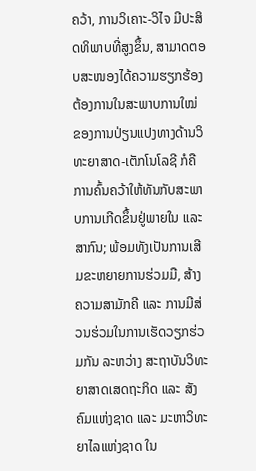ຄວ້າ, ການວິເຄາະ-ວິໄຈ ມີປະສິດທິພາບທີ່ສູງຂຶ້ນ, ສາມາດຕອບສະໜອງໄດ້ຄວາມຮຽກຮ້ອງຕ້ອງການໃນສະພາບການໃໝ່ ຂອງການປ່ຽນແປງທາງດ້ານວິທະຍາສາດ-ເຕັກໂນໂລຊີ ກໍຄືການຄົ້ນຄວ້າໃຫ້ທັນກັບສະພາບການເກີດຂຶ້ນຢູ່ພາຍໃນ ແລະ ສາກົນ; ພ້ອມທັງເປັນການເສີມຂະຫຍາຍການຮ່ວມມື, ສ້າງຄວາມສາມັກຄີ ແລະ ການມີສ່ວນຮ່ວມໃນການເຮັດວຽກຮ່ວມກັນ ລະຫວ່າງ ສະຖາບັນວິທະຍາສາດເສດຖະກິດ ແລະ ສັງຄົມແຫ່ງຊາດ ແລະ ມະຫາວິທະຍາໄລແຫ່ງຊາດ ໃນ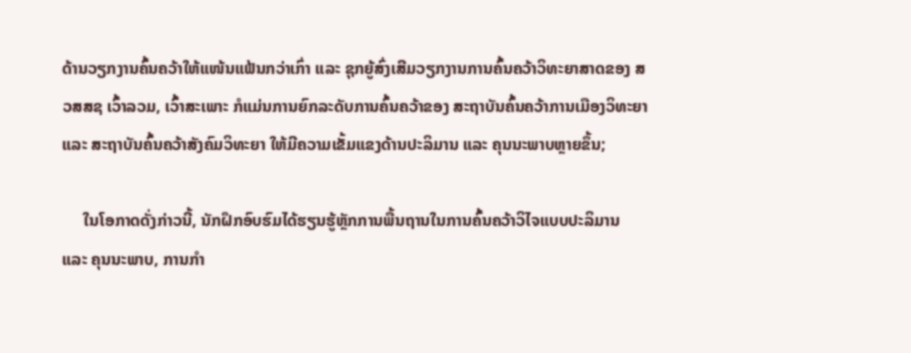ດ້ານວຽກງານຄົ້ນຄວ້າໃຫ້ແໜ້ນແຟ້ນກວ່າເກົ່າ ແລະ ຊຸກຍູ້ສົ່ງເສີມວຽກງານການຄົ້ນຄວ້າວິທະຍາສາດຂອງ ສວສສຊ ເວົ້າລວມ, ເວົ້າສະເພາະ ກໍແມ່ນການຍົກລະດັບການຄົ້ນຄວ້າຂອງ ສະຖາບັນຄົ້ນຄວ້າການເມືອງວິທະຍາ ແລະ ສະຖາບັນຄົ້ນຄວ້າສັງຄົມວິທະຍາ ໃຫ້ມີຄວາມເຂັ້ມແຂງດ້ານປະລິມານ ແລະ ຄຸນນະພາບຫຼາຍຂຶ້ນ;

     ໃນໂອກາດດັ່ງກ່າວນີ້, ນັກຝຶກອົບຮົມໄດ້ຮຽນຮູ້ຫຼັກການພື້ນຖານໃນການຄົ້ນຄວ້າວິໄຈແບບປະລິມານ ແລະ ຄຸນນະພາບ, ການກໍາ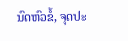ນົດຫົວຂໍ້, ຈຸດປະ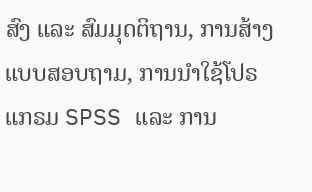ສົງ ແລະ ສົມມຸດຕິຖານ, ການສ້າງແບບສອບຖາມ, ການນໍາໃຊ້ໂປຣແກຣມ SPSS ແລະ ການ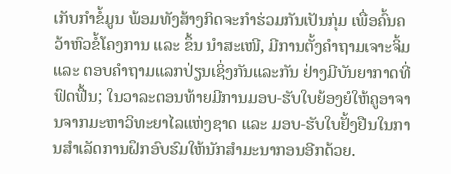ເກັບກໍາຂໍ້ມູນ ພ້ອມທັງສ້າງກິດຈະກໍາຮ່ວມກັນເປັນກຸ່ມ ເພື່ອຄົ້ນຄວ້າຫົວຂໍ້ໂຄງການ ແລະ ຂຶ້ນ ນໍາສະເໜີ, ມີການຕັ້ງຄໍາຖາມເຈາະຈິ້ມ ແລະ ຕອບຄໍາຖາມແລກປ່ຽນເຊິ່ງກັນແລະກັນ ຢ່າງມີບັນຍາກາດທີ່ຟົດຟື້ນ; ໃນວາລະຕອນທ້າຍມີການມອບ-ຮັບໃບຍ້ອງຍໍໃຫ້ຄູອາຈານຈາກມະຫາວິທະຍາໄລແຫ່ງຊາດ ແລະ ມອບ-ຮັບໃບຢັ້ງຢືນໃນການສໍາເລັດການຝຶກອົບຮົມໃຫ້ນັກສໍາມະນາກອນອີກດ້ວຍ.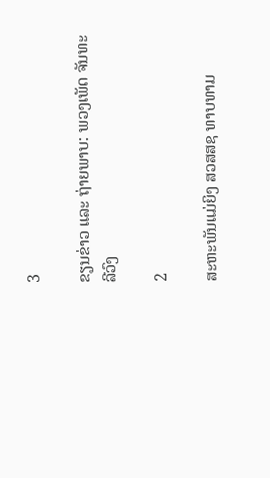3

ຂຽນຂ່າວ ແລະ ຖ່າຍພາບ: ພວງເພັດ ຈັນທະລີວົງ

2

ສະຫະພັນແມ່ຍິງ ສວສສຊ ທາບທາມ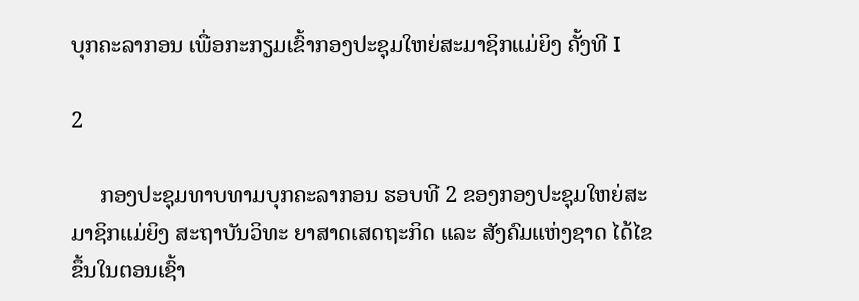ບຸກຄະລາກອນ ເພື່ອກະກຽມເຂົ້າກອງປະຊຸມໃຫຍ່ສະມາຊິກແມ່ຍິງ ຄັ້ງທີ I

2

     ກອງປະຊຸມທາບທາມບຸກຄະລາກອນ ຮອບທີ 2 ຂອງກອງປະຊຸມໃຫຍ່ສະມາຊິກແມ່ຍິງ ສະຖາບັນວິທະ ຍາສາດເສດຖະກິດ ແລະ ສັງຄົມແຫ່ງຊາດ ໄດ້ໄຂຂຶ້ນໃນຕອນເຊົ້າ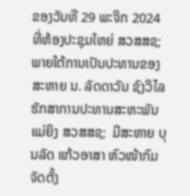ຂອງວັນທີ 29 ພະຈິກ 2024 ທີ່ຫ້ອງປະຊຸມໃຫຍ່ ສວສສຊ; ພາຍໃຕ້ການເປັນປະທານຂອງ ສະຫາຍ ນ. ລັດດາວັນ ຊົງວິໄລ ຮັກສາການປະທານສະຫະພັນແມ່ຍິງ ສວສສຊ;  ມີສະຫາຍ ບຸນລັດ ແກ້ວອາສາ ຫົວໜ້າກົມຈັດຕັ້ງ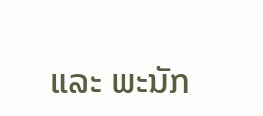ແລະ ພະນັກ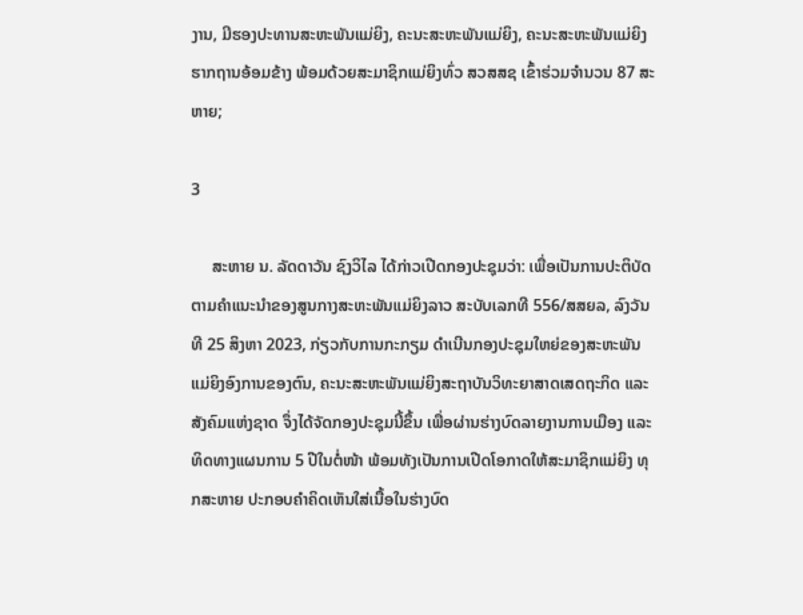ງານ, ມີຮອງປະທານສະຫະພັນແມ່ຍິງ, ຄະນະສະຫະພັນແມ່ຍິງ, ຄະນະສະຫະພັນແມ່ຍິງຮາກຖານອ້ອມຂ້າງ ພ້ອມດ້ວຍສະມາຊິກແມ່ຍິງທົ່ວ ສວສສຊ ເຂົ້າຮ່ວມຈໍານວນ 87 ສະຫາຍ;

3

     ສະຫາຍ ນ. ລັດດາວັນ ຊົງວິໄລ ໄດ້ກ່າວເປີດກອງປະຊຸມວ່າ: ເພື່ອເປັນການປະຕິບັດຕາມຄໍາແນະນໍາຂອງສູນກາງສະຫະພັນແມ່ຍິງລາວ ສະບັບເລກທີ 556/ສສຍລ, ລົງວັນທີ 25 ສິງຫາ 2023, ກ່ຽວກັບການກະກຽມ ດໍາເນີນກອງປະຊຸມໃຫຍ່ຂອງສະຫະພັນແມ່ຍິງອົງການຂອງຕົນ, ຄະນະສະຫະພັນແມ່ຍິງສະຖາບັນວິທະຍາສາດເສດຖະກິດ ແລະ ສັງຄົມແຫ່ງຊາດ ຈຶ່ງໄດ້ຈັດກອງປະຊຸມນີ້ຂຶ້ນ ເພື່ອຜ່ານຮ່າງບົດລາຍງານການເມືອງ ແລະ ທິດທາງແຜນການ 5 ປີໃນຕໍ່ໜ້າ ພ້ອມທັງເປັນການເປີດໂອກາດໃຫ້ສະມາຊິກແມ່ຍິງ ທຸກສະຫາຍ ປະກອບຄໍາຄິດເຫັນໃສ່ເນື້ອໃນຮ່າງບົດ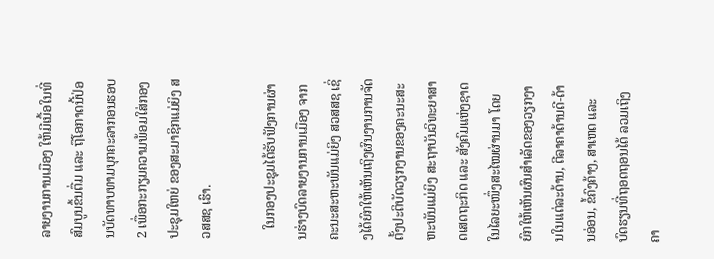ລາຍງານການເມືອງ ໃຫ້ມີເນື້ອໃນທີ່ສົມບູນຂຶ້ນຕື່ມ ແລະ ຖືໂອກາດນີ້ປ່ອນບັດທາບທາມບຸກຄະລາກອນຮອບ 2 ເພື່ອກະກຽມຄວາມພ້ອມໃສ່ກອງປະຊຸມໃຫຍ່ ຂອງສະມາຊິກແມ່ຍິງ ສວສສຊ ເຮົາ.

   ໃນກອງປະຊຸມໄດ້ຮັບຟັງການຜ່ານຮ່າງບົດລາຍງານການເມືອງ ຈາກຄະນະສະຫະພັນແມ່ຍິງ ສວສສຊ ເຊິ່ງໄດ້ຍົກໃຫ້ເຫັນເຖິງຜົນງານການຈັດຕັ້ງປະຕິບັດວຽກງານຂອງຄະນະສະຫະພັນແມ່ຍິງ ສະຖາບັນວິທະຍາສາດເສດຖະກິດ ແລະ ສັງຄົມແຫ່ງຊາດ ໃນໄລຍະໜຶ່ງສະໄໝຜ່ານມາ ໂດຍຍົກໃຫ້ເຫັນຜົນສໍາເລັດຂອງວຽກງານໃນແຕ່ລະດ້ານ, ຕີລາຄາດ້ານດີ-ດ້ານອ່ອນ, ຂໍ້ຄົງຄ້າງ, ສາເຫດ ແລະ ບົດຮຽນທີ່ຖອດຖອນໄດ້ ລວມເຖິງຄາ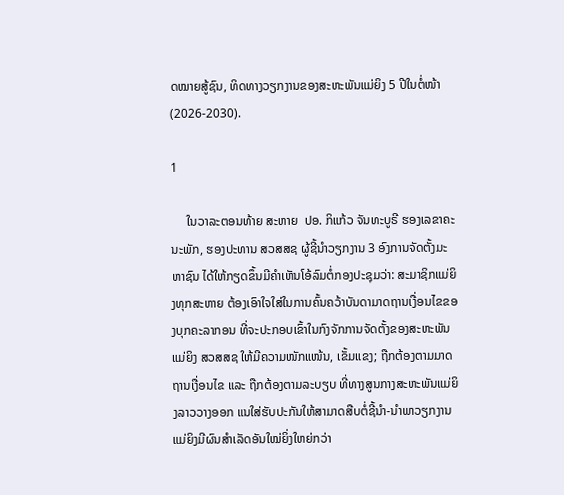ດໝາຍສູ້ຊົນ, ທິດທາງວຽກງານຂອງສະຫະພັນແມ່ຍິງ 5 ປີໃນຕໍ່ໜ້າ (2026-2030).

1

     ໃນວາລະຕອນທ້າຍ ສະຫາຍ  ປອ. ກິແກ້ວ ຈັນທະບູຣີ ຮອງເລຂາຄະນະພັກ, ຮອງປະທານ ສວສສຊ ຜູ້ຊີ້ນໍາວຽກງານ 3 ອົງການຈັດຕັ້ງມະຫາຊົນ ໄດ້ໃຫ້ກຽດຂຶ້ນມີຄໍາເຫັນໂອ້ລົມຕໍ່ກອງປະຊຸມວ່າ: ສະມາຊິກແມ່ຍິງທຸກສະຫາຍ ຕ້ອງເອົາໃຈໃສ່ໃນການຄົ້ນຄວ້າບັນດາມາດຖານເງື່ອນໄຂຂອງບຸກຄະລາກອນ ທີ່ຈະປະກອບເຂົ້າໃນກົງຈັກການຈັດຕັ້ງຂອງສະຫະພັນແມ່ຍິງ ສວສສຊ ໃຫ້ມີຄວາມໜັກແໜ້ນ, ເຂັ້ມແຂງ; ຖືກຕ້ອງຕາມມາດຖານເງື່ອນໄຂ ແລະ ຖືກຕ້ອງຕາມລະບຽບ ທີ່ທາງສູນກາງສະຫະພັນແມ່ຍິງລາວວາງອອກ ແນໃສ່ຮັບປະກັນໃຫ້ສາມາດສືບຕໍ່ຊີ້ນໍາ-ນໍາພາວຽກງານແມ່ຍິງມີຜົນສໍາເລັດອັນໃໝ່ຍິ່ງໃຫຍ່ກວ່າ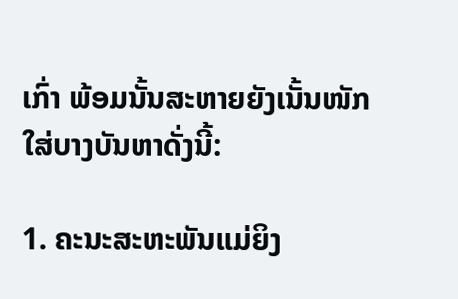ເກົ່າ ພ້ອມນັ້ນສະຫາຍຍັງເນັ້ນໜັກໃສ່ບາງບັນຫາດັ່ງນີ້:

1. ຄະນະສະຫະພັນແມ່ຍິງ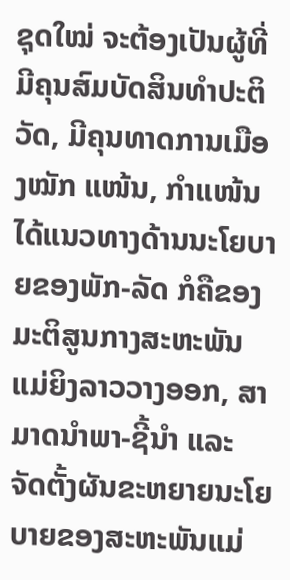ຊຸດໃໝ່ ຈະຕ້ອງເປັນຜູ້ທີ່ມີຄຸນສົມບັດສິນທໍາປະຕິວັດ, ມີຄຸນທາດການເມືອງໝັກ ແໜ້ນ, ກໍາແໜ້ນໄດ້ແນວທາງດ້ານນະໂຍບາຍຂອງພັກ-ລັດ ກໍຄືຂອງມະຕິສູນກາງສະຫະພັນແມ່ຍິງລາວວາງອອກ, ສາມາດນໍາພາ-ຊີ້ນໍາ ແລະ ຈັດຕັ້ງຜັນຂະຫຍາຍນະໂຍບາຍຂອງສະຫະພັນແມ່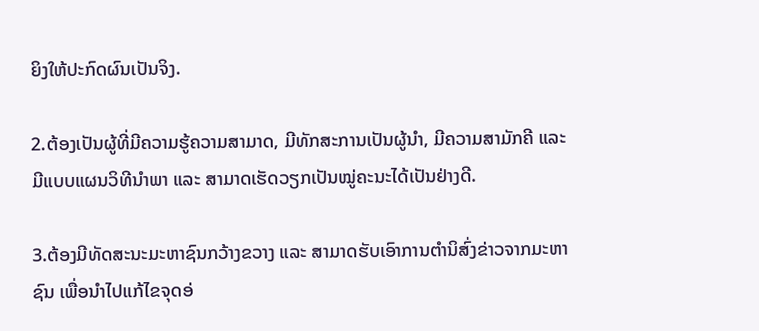ຍິງໃຫ້ປະກົດຜົນເປັນຈິງ.

2.ຕ້ອງເປັນຜູ້ທີ່ມີຄວາມຮູ້ຄວາມສາມາດ, ມີທັກສະການເປັນຜູ້ນໍາ, ມີຄວາມສາມັກຄີ ແລະ ມີແບບແຜນວິທີນໍາພາ ແລະ ສາມາດເຮັດວຽກເປັນໝູ່ຄະນະໄດ້ເປັນຢ່າງດີ.

3.ຕ້ອງມີທັດສະນະມະຫາຊົນກວ້າງຂວາງ ແລະ ສາມາດຮັບເອົາການຕໍານິສົ່ງຂ່າວຈາກມະຫາຊົນ ເພື່ອນໍາໄປແກ້ໄຂຈຸດອ່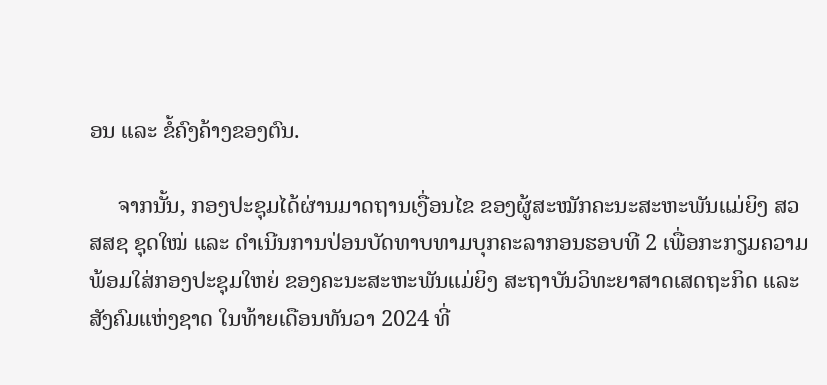ອນ ແລະ ຂໍ້ຄົງຄ້າງຂອງຕົນ.

     ຈາກນັ້ນ, ກອງປະຊຸມໄດ້ຜ່ານມາດຖານເງື່ອນໄຂ ຂອງຜູ້ສະໝັກຄະນະສະຫະພັນແມ່ຍິງ ສວສສຊ ຊຸດໃໝ່ ແລະ ດໍາເນີນການປ່ອນບັດທາບທາມບຸກຄະລາກອນຮອບທີ 2 ເພື່ອກະກຽມຄວາມພ້ອມໃສ່ກອງປະຊຸມໃຫຍ່ ຂອງຄະນະສະຫະພັນແມ່ຍິງ ສະຖາບັນວິທະຍາສາດເສດຖະກິດ ແລະ ສັງຄົມແຫ່ງຊາດ ໃນທ້າຍເດືອນທັນວາ 2024 ທີ່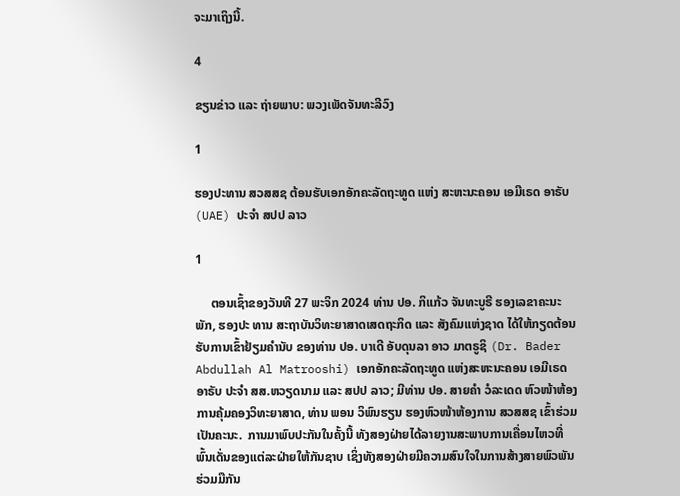ຈະມາເຖິງນີ້.

4

ຂຽນຂ່າວ ແລະ ຖ່າຍພາບ: ພວງເພັດຈັນທະລີວົງ

1

ຮອງປະທານ ສວສສຊ ຕ້ອນຮັບເອກອັກຄະລັດຖະທູດ ແຫ່ງ ສະຫະນະຄອນ ເອມີເຣດ ອາຣັບ (UAE) ປະຈໍາ ສປປ ລາວ

1

     ຕອນເຊົ້າຂອງວັນທີ 27 ພະຈິກ 2024 ທ່ານ ປອ. ກິແກ້ວ ຈັນທະບູຣີ ຮອງເລຂາຄະນະພັກ, ຮອງປະ ທານ ສະຖາບັນວິທະຍາສາດເສດຖະກິດ ແລະ ສັງຄົມແຫ່ງຊາດ ໄດ້ໃຫ້ກຽດຕ້ອນຮັບການເຂົ້າຢ້ຽມຄໍານັບ ຂອງທ່ານ ປອ. ບາເດີ ອັບດຸນລາ ອາວ ມາຕຣູຊິ (Dr. Bader Abdullah Al Matrooshi) ເອກອັກຄະລັດຖະທູດ ແຫ່ງສະຫະນະຄອນ ເອມີເຣດ ອາຣັບ ປະຈໍາ ສສ.ຫວຽດນາມ ແລະ ສປປ ລາວ; ມີທ່ານ ປອ. ສາຍຄໍາ ວໍລະເດດ ຫົວໜ້າຫ້ອງການຄຸ້ມຄອງວິທະຍາສາດ, ທ່ານ ພອນ ວິພົນຮຽນ ຮອງຫົວໜ້າຫ້ອງການ ສວສສຊ ເຂົ້າຮ່ວມເປັນຄະນະ.  ການມາພົບປະກັນໃນຄັ້ງນີ້ ທັງສອງຝ່າຍໄດ້ລາຍງານສະພາບການເຄື່ອນໄຫວທີ່ພົ້ນເດັ່ນຂອງແຕ່ລະຝ່າຍໃຫ້ກັນຊາບ ເຊິ່ງທັງສອງຝ່າຍມີຄວາມສົນໃຈໃນການສ້າງສາຍພົວພັນຮ່ວມມືກັນ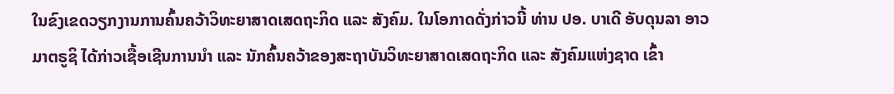ໃນຂົງເຂດວຽກງານການຄົ້ນຄວ້າວິທະຍາສາດເສດຖະກິດ ແລະ ສັງຄົມ. ໃນໂອກາດດັ່ງກ່າວນີ້ ທ່ານ ປອ. ບາເດີ ອັບດຸນລາ ອາວ ມາຕຣູຊິ ໄດ້ກ່າວເຊື້ອເຊີນການນໍາ ແລະ ນັກຄົ້ນຄວ້າຂອງສະຖາບັນວິທະຍາສາດເສດຖະກິດ ແລະ ສັງຄົມແຫ່ງຊາດ ເຂົ້າ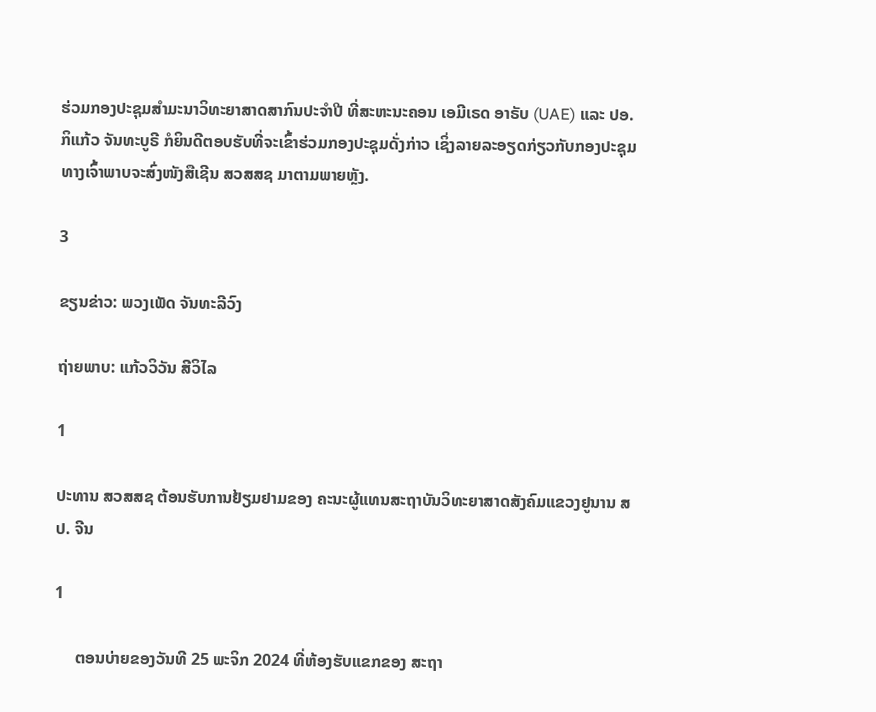ຮ່ວມກອງປະຊຸມສໍາມະນາວິທະຍາສາດສາກົນປະຈໍາປີ ທີ່ສະຫະນະຄອນ ເອມີເຣດ ອາຣັບ (UAE) ແລະ ປອ. ກິແກ້ວ ຈັນທະບູຣີ ກໍຍິນດີຕອບຮັບທີ່ຈະເຂົ້າຮ່ວມກອງປະຊຸມດັ່ງກ່າວ ເຊິ່ງລາຍລະອຽດກ່ຽວກັບກອງປະຊຸມ ທາງເຈົ້າພາບຈະສົ່ງໜັງສືເຊີນ ສວສສຊ ມາຕາມພາຍຫຼັງ.

3

ຂຽນຂ່າວ: ພວງເພັດ ຈັນທະລີວົງ

ຖ່າຍພາບ: ແກ້ວວິວັນ ສີວິໄລ

1

ປະທານ ສວສສຊ ຕ້ອນຮັບການຢ້ຽມຢາມຂອງ ຄະນະຜູ້ແທນສະຖາບັນວິທະຍາສາດສັງຄົມແຂວງຢູນານ ສປ. ຈີນ

1

     ຕອນບ່າຍຂອງວັນທີ 25 ພະຈິກ 2024 ທີ່ຫ້ອງຮັບແຂກຂອງ ສະຖາ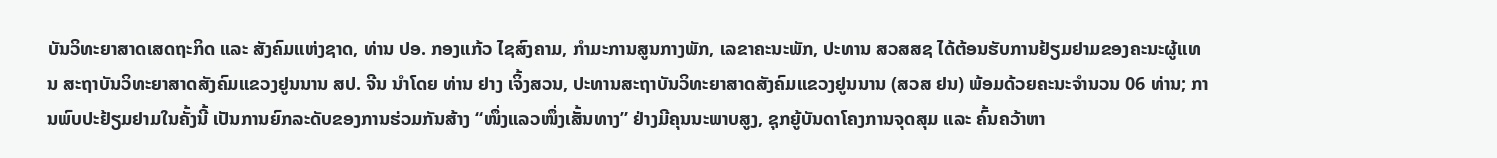ບັນວິທະຍາສາດເສດຖະກິດ ແລະ ສັງຄົມແຫ່ງຊາດ, ທ່ານ ປອ. ກອງແກ້ວ ໄຊສົງຄາມ, ກໍາມະການສູນກາງພັກ, ເລຂາຄະນະພັກ, ປະທານ ສວສສຊ ໄດ້ຕ້ອນຮັບການຢ້ຽມຢາມຂອງຄະນະຜູ້ແທນ ສະຖາບັນວິທະຍາສາດສັງຄົມແຂວງຢູນນານ ສປ. ຈີນ ນໍາໂດຍ ທ່ານ ຢາງ ເຈິ້ງສວນ, ປະທານສະຖາບັນວິທະຍາສາດສັງຄົມແຂວງຢູນນານ (ສວສ ຢນ) ພ້ອມດ້ວຍຄະນະຈໍານວນ 06 ທ່ານ; ການພົບປະຢ້ຽມຢາມໃນຄັ້ງນີ້ ເປັນການຍົກລະດັບຂອງການຮ່ວມກັນສ້າງ “ໜຶ່ງແລວໜຶ່ງເສັ້ນທາງ” ຢ່າງມີຄຸນນະພາບສູງ, ຊຸກຍູ້ບັນດາໂຄງການຈຸດສຸມ ແລະ ຄົ້ນຄວ້າຫາ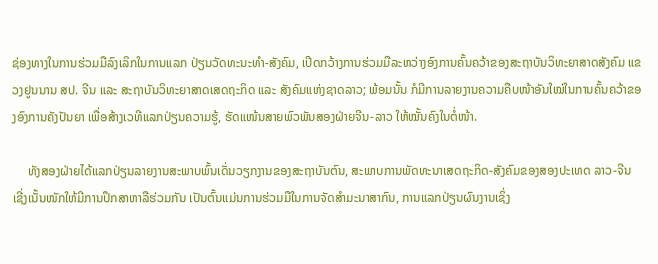ຊ່ອງທາງໃນການຮ່ວມມືລົງເລິກໃນການແລກ ປ່ຽນວັດທະນະທຳ-ສັງຄົມ, ເປີດກວ້າງການຮ່ວມມືລະຫວ່າງອົງການຄົ້ນຄວ້າຂອງສະຖາບັນວິທະຍາສາດສັງຄົມ ແຂວງຢູນນານ ສປ. ຈີນ ແລະ ສະຖາບັນວິທະຍາສາດເສດຖະກິດ ແລະ ສັງຄົມແຫ່ງຊາດລາວ; ພ້ອມນັ້ນ ກໍມີການລາຍງານຄວາມຄືບໜ້າອັນໃໝ່ໃນການຄົ້ນຄວ້າຂອງອົງການຄັງປັນຍາ ເພື່ອສ້າງເວທີແລກປ່ຽນຄວາມຮູ້, ຮັດແໜ້ນສາຍພົວພັນສອງຝ່າຍຈີນ-ລາວ ໃຫ້ໝັ້ນຄົງໃນຕໍ່ໜ້າ.

     ທັງສອງຝ່າຍໄດ້ແລກປ່ຽນລາຍງານສະພາບພົ້ນເດັ່ນວຽກງານຂອງສະຖາບັນຕົນ, ສະພາບການພັດທະນາເສດຖະກິດ-ສັງຄົມຂອງສອງປະເທດ ລາວ-ຈີນ ເຊີ່ງເນັ້ນໜັກໃຫ້ມີການປຶກສາຫາລືຮ່ວມກັນ ເປັນຕົ້ນແມ່ນການຮ່ວມມືໃນການຈັດສໍາມະນາສາກົນ, ການແລກປ່ຽນຜົນງານເຊິ່ງ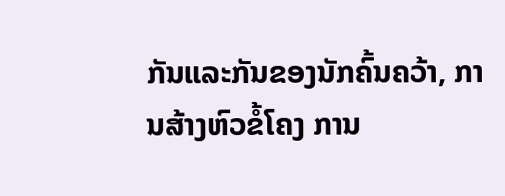ກັນແລະກັນຂອງນັກຄົ້ນຄວ້າ, ການສ້າງຫົວຂໍ້ໂຄງ ການ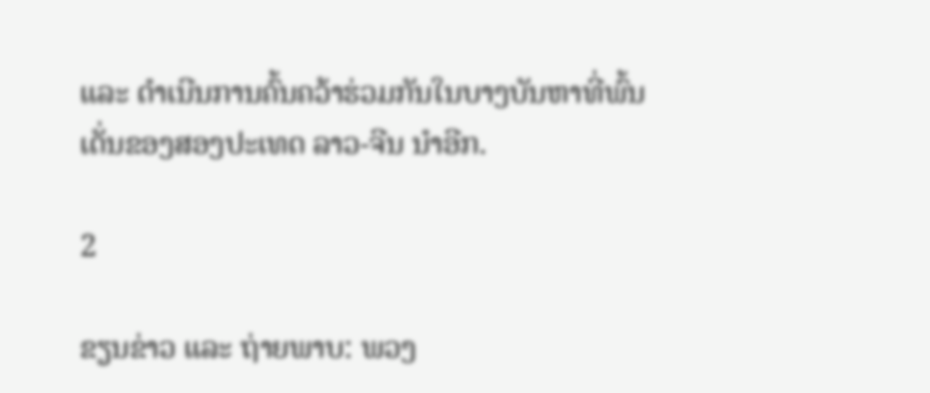ແລະ ດໍາເນີນການຄົ້ນຄວ້າຮ່ວມກັນໃນບາງບັນຫາທີ່ພົ້ນເດັ່ນຂອງສອງປະເທດ ລາວ-ຈີນ ນໍາອີກ.

2

ຂຽນຂ່າວ ແລະ ຖ່າຍພາບ: ພວງ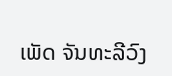ເພັດ ຈັນທະລີວົງ